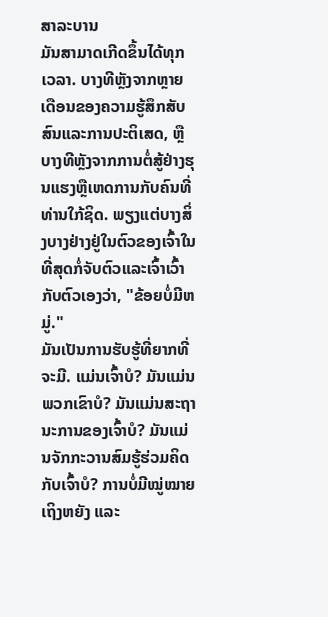ສາລະບານ
ມັນສາມາດເກີດຂຶ້ນໄດ້ທຸກເວລາ. ບາງທີຫຼັງຈາກຫຼາຍເດືອນຂອງຄວາມຮູ້ສຶກສັບສົນແລະການປະຕິເສດ, ຫຼືບາງທີຫຼັງຈາກການຕໍ່ສູ້ຢ່າງຮຸນແຮງຫຼືເຫດການກັບຄົນທີ່ທ່ານໃກ້ຊິດ. ພຽງແຕ່ບາງສິ່ງບາງຢ່າງຢູ່ໃນຕົວຂອງເຈົ້າໃນທີ່ສຸດກໍ່ຈັບຕົວແລະເຈົ້າເວົ້າກັບຕົວເອງວ່າ, "ຂ້ອຍບໍ່ມີຫມູ່."
ມັນເປັນການຮັບຮູ້ທີ່ຍາກທີ່ຈະມີ. ແມ່ນເຈົ້າບໍ? ມັນແມ່ນພວກເຂົາບໍ? ມັນແມ່ນສະຖານະການຂອງເຈົ້າບໍ? ມັນແມ່ນຈັກກະວານສົມຮູ້ຮ່ວມຄິດກັບເຈົ້າບໍ? ການບໍ່ມີໝູ່ໝາຍເຖິງຫຍັງ ແລະ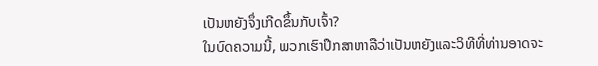ເປັນຫຍັງຈຶ່ງເກີດຂຶ້ນກັບເຈົ້າ?
ໃນບົດຄວາມນີ້, ພວກເຮົາປຶກສາຫາລືວ່າເປັນຫຍັງແລະວິທີທີ່ທ່ານອາດຈະ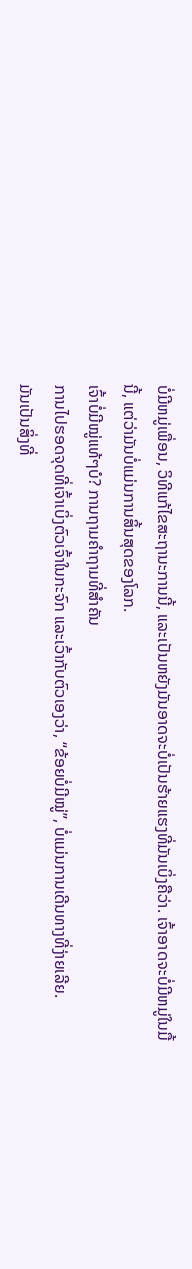ບໍ່ມີຫມູ່ເພື່ອນ, ວິທີແກ້ໄຂສະຖານະການນີ້, ແລະເປັນຫຍັງມັນອາດຈະບໍ່ເປັນຮ້າຍແຮງທີ່ມັນເບິ່ງຄືວ່າ. ເຈົ້າອາດຈະບໍ່ມີຫມູ່ໃນມື້ນີ້, ແຕ່ວ່າມັນບໍ່ແມ່ນການສິ້ນສຸດຂອງໂລກ.
ເຈົ້າບໍ່ມີໝູ່ແທ້ໆບໍ? ການຖາມຄຳຖາມທີ່ສຳຄັນ
ການໄປຮອດຈຸດທີ່ເຈົ້າເບິ່ງຕົວເຈົ້າໃນກະຈົກ ແລະເວົ້າກັບຕົວເອງວ່າ, “ຂ້ອຍບໍ່ມີໝູ່”, ບໍ່ແມ່ນການເດີນທາງທີ່ງ່າຍເລີຍ.
ມັນເປັນສິ່ງທີ່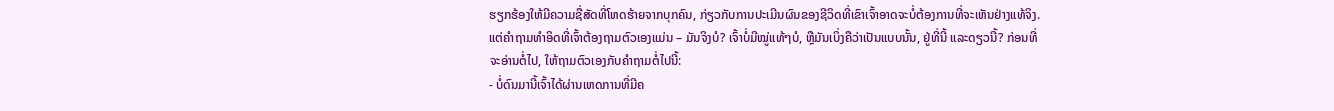ຮຽກຮ້ອງໃຫ້ມີຄວາມຊື່ສັດທີ່ໂຫດຮ້າຍຈາກບຸກຄົນ, ກ່ຽວກັບການປະເມີນຜົນຂອງຊີວິດທີ່ເຂົາເຈົ້າອາດຈະບໍ່ຕ້ອງການທີ່ຈະເຫັນຢ່າງແທ້ຈິງ.
ແຕ່ຄຳຖາມທຳອິດທີ່ເຈົ້າຕ້ອງຖາມຕົວເອງແມ່ນ – ມັນຈິງບໍ? ເຈົ້າບໍ່ມີໝູ່ແທ້ໆບໍ, ຫຼືມັນເບິ່ງຄືວ່າເປັນແບບນັ້ນ, ຢູ່ທີ່ນີ້ ແລະດຽວນີ້? ກ່ອນທີ່ຈະອ່ານຕໍ່ໄປ, ໃຫ້ຖາມຕົວເອງກັບຄໍາຖາມຕໍ່ໄປນີ້:
- ບໍ່ດົນມານີ້ເຈົ້າໄດ້ຜ່ານເຫດການທີ່ມີຄ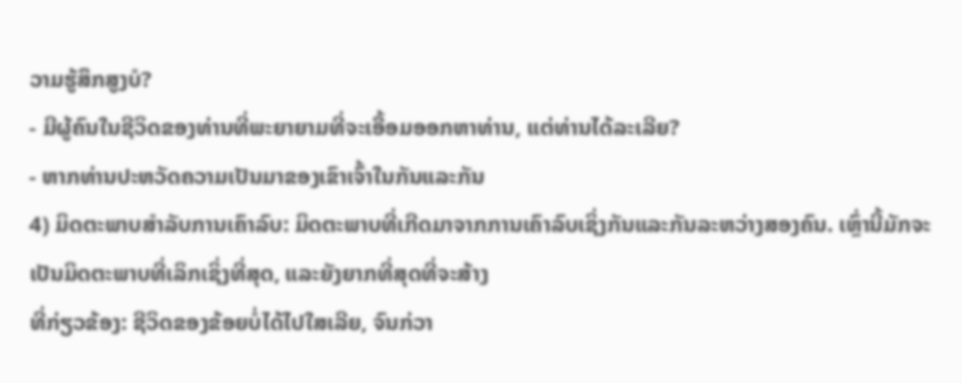ວາມຮູ້ສຶກສູງບໍ?
- ມີຜູ້ຄົນໃນຊີວິດຂອງທ່ານທີ່ພະຍາຍາມທີ່ຈະເອື້ອມອອກຫາທ່ານ, ແຕ່ທ່ານໄດ້ລະເລີຍ?
- ຫາກທ່ານປະຫວັດຄວາມເປັນມາຂອງເຂົາເຈົ້າໃນກັນແລະກັນ
4) ມິດຕະພາບສໍາລັບການເຄົາລົບ: ມິດຕະພາບທີ່ເກີດມາຈາກການເຄົາລົບເຊິ່ງກັນແລະກັນລະຫວ່າງສອງຄົນ. ເຫຼົ່ານີ້ມັກຈະເປັນມິດຕະພາບທີ່ເລິກເຊິ່ງທີ່ສຸດ, ແລະຍັງຍາກທີ່ສຸດທີ່ຈະສ້າງ
ທີ່ກ່ຽວຂ້ອງ: ຊີວິດຂອງຂ້ອຍບໍ່ໄດ້ໄປໃສເລີຍ, ຈົນກ່ວາ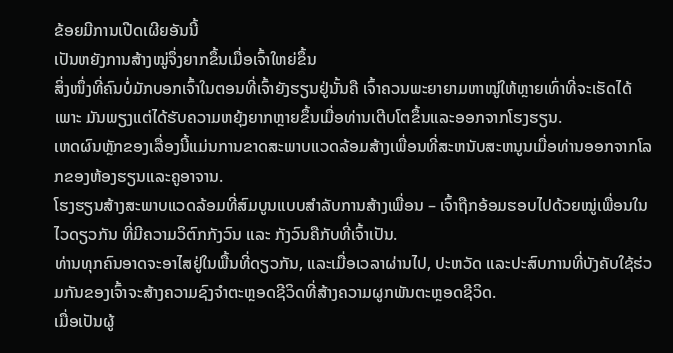ຂ້ອຍມີການເປີດເຜີຍອັນນີ້
ເປັນຫຍັງການສ້າງໝູ່ຈຶ່ງຍາກຂຶ້ນເມື່ອເຈົ້າໃຫຍ່ຂຶ້ນ
ສິ່ງໜຶ່ງທີ່ຄົນບໍ່ມັກບອກເຈົ້າໃນຕອນທີ່ເຈົ້າຍັງຮຽນຢູ່ນັ້ນຄື ເຈົ້າຄວນພະຍາຍາມຫາໝູ່ໃຫ້ຫຼາຍເທົ່າທີ່ຈະເຮັດໄດ້ ເພາະ ມັນພຽງແຕ່ໄດ້ຮັບຄວາມຫຍຸ້ງຍາກຫຼາຍຂຶ້ນເມື່ອທ່ານເຕີບໂຕຂຶ້ນແລະອອກຈາກໂຮງຮຽນ.
ເຫດຜົນຫຼັກຂອງເລື່ອງນີ້ແມ່ນການຂາດສະພາບແວດລ້ອມສ້າງເພື່ອນທີ່ສະຫນັບສະຫນູນເມື່ອທ່ານອອກຈາກໂລກຂອງຫ້ອງຮຽນແລະຄູອາຈານ.
ໂຮງຮຽນສ້າງສະພາບແວດລ້ອມທີ່ສົມບູນແບບສໍາລັບການສ້າງເພື່ອນ – ເຈົ້າຖືກອ້ອມຮອບໄປດ້ວຍໝູ່ເພື່ອນໃນໄວດຽວກັນ ທີ່ມີຄວາມວິຕົກກັງວົນ ແລະ ກັງວົນຄືກັບທີ່ເຈົ້າເປັນ.
ທ່ານທຸກຄົນອາດຈະອາໄສຢູ່ໃນພື້ນທີ່ດຽວກັນ, ແລະເມື່ອເວລາຜ່ານໄປ, ປະຫວັດ ແລະປະສົບການທີ່ບັງຄັບໃຊ້ຮ່ວມກັນຂອງເຈົ້າຈະສ້າງຄວາມຊົງຈໍາຕະຫຼອດຊີວິດທີ່ສ້າງຄວາມຜູກພັນຕະຫຼອດຊີວິດ.
ເມື່ອເປັນຜູ້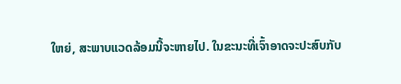ໃຫຍ່, ສະພາບແວດລ້ອມນີ້ຈະຫາຍໄປ. ໃນຂະນະທີ່ເຈົ້າອາດຈະປະສົບກັບ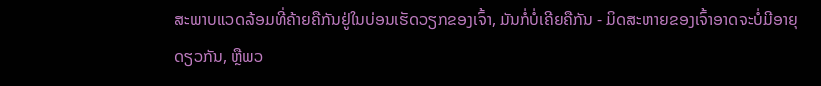ສະພາບແວດລ້ອມທີ່ຄ້າຍຄືກັນຢູ່ໃນບ່ອນເຮັດວຽກຂອງເຈົ້າ, ມັນກໍ່ບໍ່ເຄີຍຄືກັນ - ມິດສະຫາຍຂອງເຈົ້າອາດຈະບໍ່ມີອາຍຸດຽວກັນ, ຫຼືພວ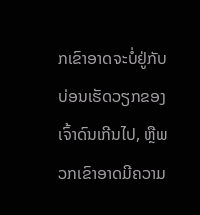ກເຂົາອາດຈະບໍ່ຢູ່ກັບບ່ອນເຮັດວຽກຂອງເຈົ້າດົນເກີນໄປ, ຫຼືພວກເຂົາອາດມີຄວາມ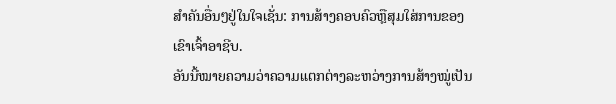ສໍາຄັນອື່ນໆຢູ່ໃນໃຈເຊັ່ນ: ການສ້າງຄອບຄົວຫຼືສຸມໃສ່ການຂອງເຂົາເຈົ້າອາຊີບ.
ອັນນີ້ໝາຍຄວາມວ່າຄວາມແຕກຕ່າງລະຫວ່າງການສ້າງໝູ່ເປັນ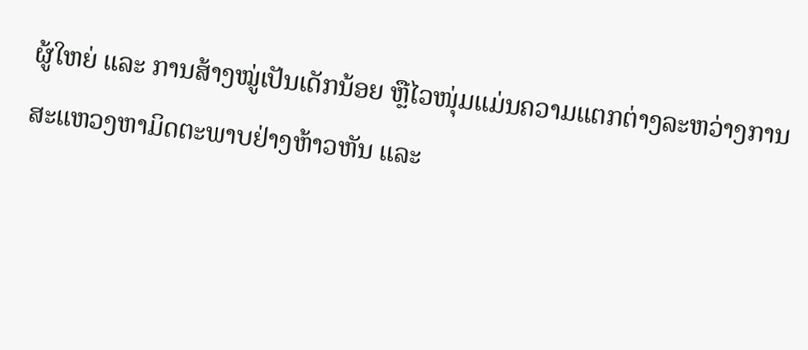ຜູ້ໃຫຍ່ ແລະ ການສ້າງໝູ່ເປັນເດັກນ້ອຍ ຫຼືໄວໜຸ່ມແມ່ນຄວາມແຕກຕ່າງລະຫວ່າງການສະແຫວງຫາມິດຕະພາບຢ່າງຫ້າວຫັນ ແລະ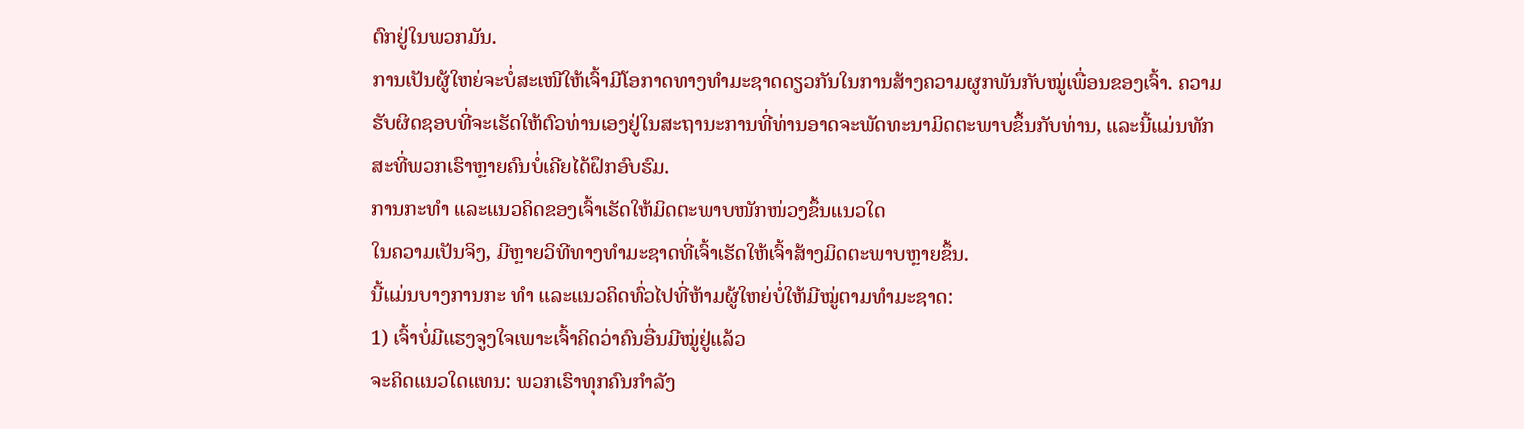ຕົກຢູ່ໃນພວກມັນ.
ການເປັນຜູ້ໃຫຍ່ຈະບໍ່ສະເໜີໃຫ້ເຈົ້າມີໂອກາດທາງທຳມະຊາດດຽວກັນໃນການສ້າງຄວາມຜູກພັນກັບໝູ່ເພື່ອນຂອງເຈົ້າ. ຄວາມຮັບຜິດຊອບທີ່ຈະເຮັດໃຫ້ຕົວທ່ານເອງຢູ່ໃນສະຖານະການທີ່ທ່ານອາດຈະພັດທະນາມິດຕະພາບຂຶ້ນກັບທ່ານ, ແລະນີ້ແມ່ນທັກສະທີ່ພວກເຮົາຫຼາຍຄົນບໍ່ເຄີຍໄດ້ຝຶກອົບຮົມ.
ການກະທຳ ແລະແນວຄິດຂອງເຈົ້າເຮັດໃຫ້ມິດຕະພາບໜັກໜ່ວງຂຶ້ນແນວໃດ
ໃນຄວາມເປັນຈິງ, ມີຫຼາຍວິທີທາງທຳມະຊາດທີ່ເຈົ້າເຮັດໃຫ້ເຈົ້າສ້າງມິດຕະພາບຫຼາຍຂຶ້ນ.
ນີ້ແມ່ນບາງການກະ ທຳ ແລະແນວຄິດທົ່ວໄປທີ່ຫ້າມຜູ້ໃຫຍ່ບໍ່ໃຫ້ມີໝູ່ຕາມທຳມະຊາດ:
1) ເຈົ້າບໍ່ມີແຮງຈູງໃຈເພາະເຈົ້າຄິດວ່າຄົນອື່ນມີໝູ່ຢູ່ແລ້ວ
ຈະຄິດແນວໃດແທນ: ພວກເຮົາທຸກຄົນກໍາລັງ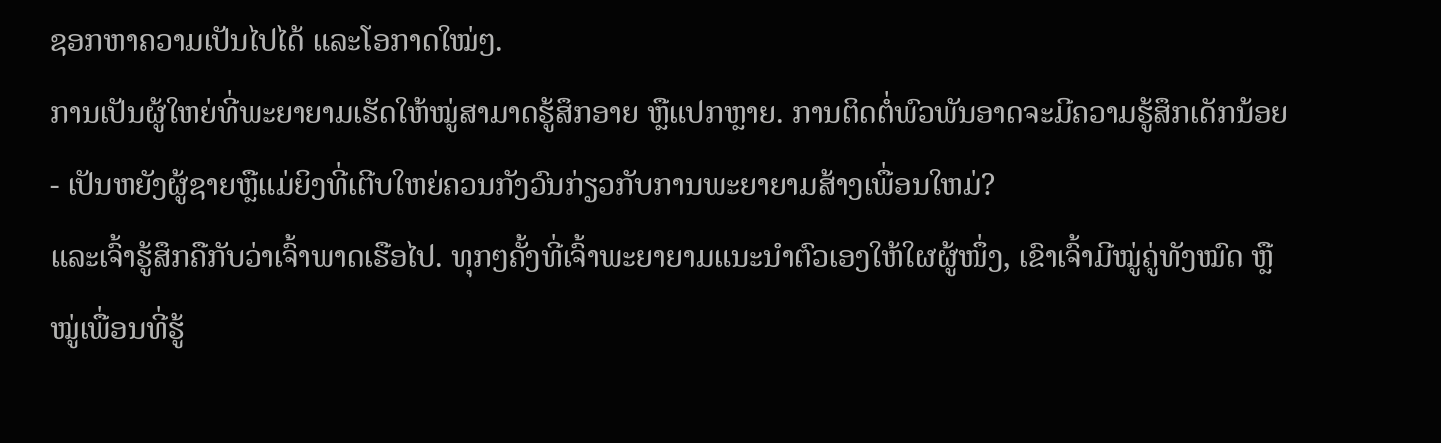ຊອກຫາຄວາມເປັນໄປໄດ້ ແລະໂອກາດໃໝ່ໆ.
ການເປັນຜູ້ໃຫຍ່ທີ່ພະຍາຍາມເຮັດໃຫ້ໝູ່ສາມາດຮູ້ສຶກອາຍ ຫຼືແປກຫຼາຍ. ການຕິດຕໍ່ພົວພັນອາດຈະມີຄວາມຮູ້ສຶກເດັກນ້ອຍ - ເປັນຫຍັງຜູ້ຊາຍຫຼືແມ່ຍິງທີ່ເຕີບໃຫຍ່ຄວນກັງວົນກ່ຽວກັບການພະຍາຍາມສ້າງເພື່ອນໃຫມ່?
ແລະເຈົ້າຮູ້ສຶກຄືກັບວ່າເຈົ້າພາດເຮືອໄປ. ທຸກໆຄັ້ງທີ່ເຈົ້າພະຍາຍາມແນະນຳຕົວເອງໃຫ້ໃຜຜູ້ໜຶ່ງ, ເຂົາເຈົ້າມີໝູ່ຄູ່ທັງໝົດ ຫຼື ໝູ່ເພື່ອນທີ່ຮູ້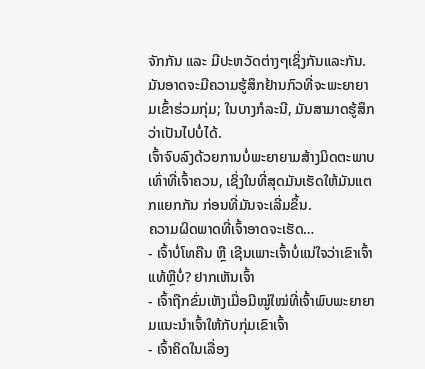ຈັກກັນ ແລະ ມີປະຫວັດຕ່າງໆເຊິ່ງກັນແລະກັນ. ມັນອາດຈະມີຄວາມຮູ້ສຶກຢ້ານກົວທີ່ຈະພະຍາຍາມເຂົ້າຮ່ວມກຸ່ມ; ໃນບາງກໍລະນີ, ມັນສາມາດຮູ້ສຶກວ່າເປັນໄປບໍ່ໄດ້.
ເຈົ້າຈົບລົງດ້ວຍການບໍ່ພະຍາຍາມສ້າງມິດຕະພາບເທົ່າທີ່ເຈົ້າຄວນ, ເຊິ່ງໃນທີ່ສຸດມັນເຮັດໃຫ້ມັນແຕກແຍກກັນ ກ່ອນທີ່ມັນຈະເລີ່ມຂຶ້ນ.
ຄວາມຜິດພາດທີ່ເຈົ້າອາດຈະເຮັດ…
- ເຈົ້າບໍ່ໂທຄືນ ຫຼື ເຊີນເພາະເຈົ້າບໍ່ແນ່ໃຈວ່າເຂົາເຈົ້າແທ້ຫຼືບໍ່? ຢາກເຫັນເຈົ້າ
- ເຈົ້າຖືກຂົ່ມເຫັງເມື່ອມີໝູ່ໃໝ່ທີ່ເຈົ້າພົບພະຍາຍາມແນະນຳເຈົ້າໃຫ້ກັບກຸ່ມເຂົາເຈົ້າ
- ເຈົ້າຄິດໃນເລື່ອງ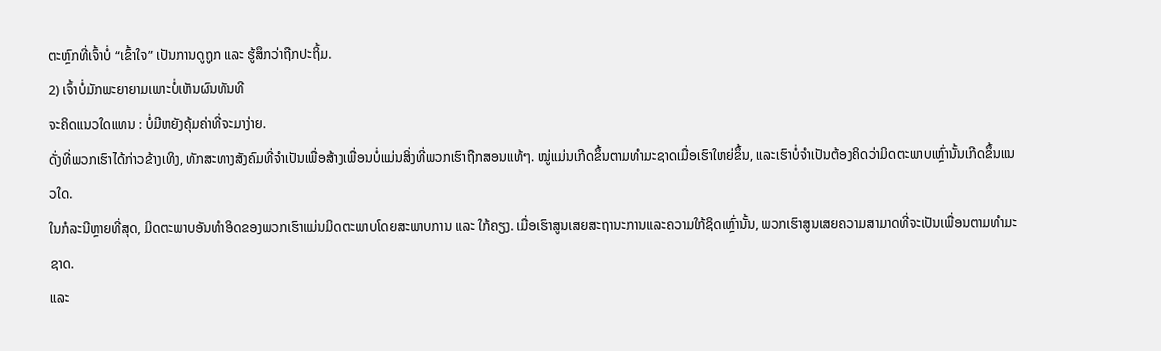ຕະຫຼົກທີ່ເຈົ້າບໍ່ “ເຂົ້າໃຈ” ເປັນການດູຖູກ ແລະ ຮູ້ສຶກວ່າຖືກປະຖິ້ມ.
2) ເຈົ້າບໍ່ມັກພະຍາຍາມເພາະບໍ່ເຫັນຜົນທັນທີ
ຈະຄິດແນວໃດແທນ : ບໍ່ມີຫຍັງຄຸ້ມຄ່າທີ່ຈະມາງ່າຍ.
ດັ່ງທີ່ພວກເຮົາໄດ້ກ່າວຂ້າງເທິງ, ທັກສະທາງສັງຄົມທີ່ຈໍາເປັນເພື່ອສ້າງເພື່ອນບໍ່ແມ່ນສິ່ງທີ່ພວກເຮົາຖືກສອນແທ້ໆ. ໝູ່ແມ່ນເກີດຂຶ້ນຕາມທຳມະຊາດເມື່ອເຮົາໃຫຍ່ຂຶ້ນ, ແລະເຮົາບໍ່ຈຳເປັນຕ້ອງຄິດວ່າມິດຕະພາບເຫຼົ່ານັ້ນເກີດຂຶ້ນແນວໃດ.
ໃນກໍລະນີຫຼາຍທີ່ສຸດ, ມິດຕະພາບອັນທຳອິດຂອງພວກເຮົາແມ່ນມິດຕະພາບໂດຍສະພາບການ ແລະ ໃກ້ຄຽງ. ເມື່ອເຮົາສູນເສຍສະຖານະການແລະຄວາມໃກ້ຊິດເຫຼົ່ານັ້ນ, ພວກເຮົາສູນເສຍຄວາມສາມາດທີ່ຈະເປັນເພື່ອນຕາມທໍາມະຊາດ.
ແລະ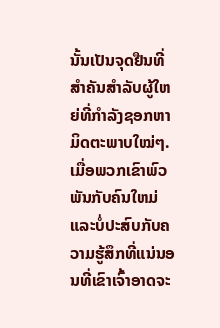ນັ້ນເປັນຈຸດຢືນທີ່ສຳຄັນສຳລັບຜູ້ໃຫຍ່ທີ່ກຳລັງຊອກຫາມິດຕະພາບໃໝ່ໆ. ເມື່ອພວກເຂົາພົວພັນກັບຄົນໃຫມ່ແລະບໍ່ປະສົບກັບຄວາມຮູ້ສຶກທີ່ແນ່ນອນທີ່ເຂົາເຈົ້າອາດຈະ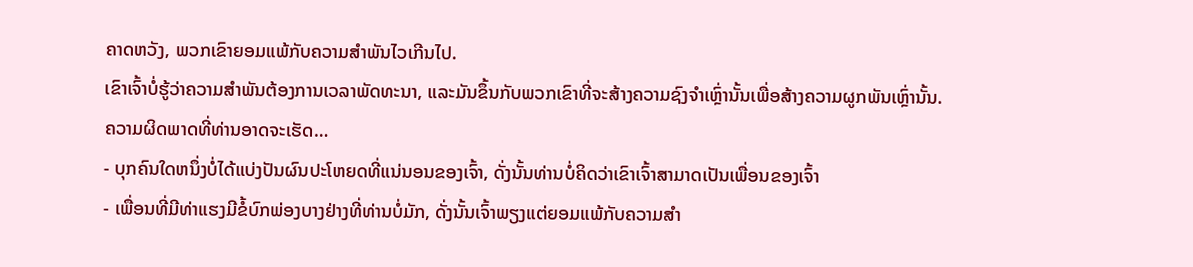ຄາດຫວັງ, ພວກເຂົາຍອມແພ້ກັບຄວາມສໍາພັນໄວເກີນໄປ.
ເຂົາເຈົ້າບໍ່ຮູ້ວ່າຄວາມສຳພັນຕ້ອງການເວລາພັດທະນາ, ແລະມັນຂຶ້ນກັບພວກເຂົາທີ່ຈະສ້າງຄວາມຊົງຈໍາເຫຼົ່ານັ້ນເພື່ອສ້າງຄວາມຜູກພັນເຫຼົ່ານັ້ນ.
ຄວາມຜິດພາດທີ່ທ່ານອາດຈະເຮັດ…
- ບຸກຄົນໃດຫນຶ່ງບໍ່ໄດ້ແບ່ງປັນຜົນປະໂຫຍດທີ່ແນ່ນອນຂອງເຈົ້າ, ດັ່ງນັ້ນທ່ານບໍ່ຄິດວ່າເຂົາເຈົ້າສາມາດເປັນເພື່ອນຂອງເຈົ້າ
- ເພື່ອນທີ່ມີທ່າແຮງມີຂໍ້ບົກພ່ອງບາງຢ່າງທີ່ທ່ານບໍ່ມັກ, ດັ່ງນັ້ນເຈົ້າພຽງແຕ່ຍອມແພ້ກັບຄວາມສຳ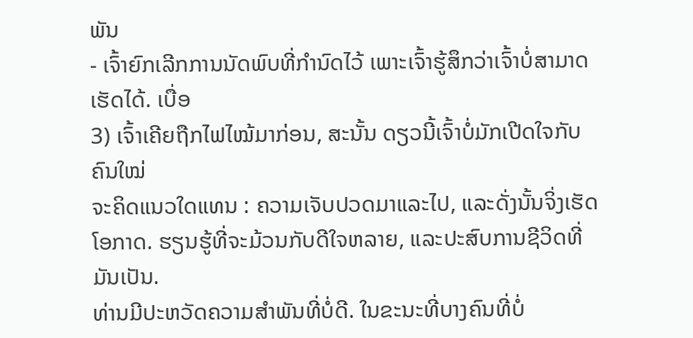ພັນ
- ເຈົ້າຍົກເລີກການນັດພົບທີ່ກຳນົດໄວ້ ເພາະເຈົ້າຮູ້ສຶກວ່າເຈົ້າບໍ່ສາມາດເຮັດໄດ້. ເບື່ອ
3) ເຈົ້າເຄີຍຖືກໄຟໄໝ້ມາກ່ອນ, ສະນັ້ນ ດຽວນີ້ເຈົ້າບໍ່ມັກເປີດໃຈກັບຄົນໃໝ່
ຈະຄິດແນວໃດແທນ : ຄວາມເຈັບປວດມາແລະໄປ, ແລະດັ່ງນັ້ນຈິ່ງເຮັດໂອກາດ. ຮຽນຮູ້ທີ່ຈະມ້ວນກັບດີໃຈຫລາຍ, ແລະປະສົບການຊີວິດທີ່ມັນເປັນ.
ທ່ານມີປະຫວັດຄວາມສຳພັນທີ່ບໍ່ດີ. ໃນຂະນະທີ່ບາງຄົນທີ່ບໍ່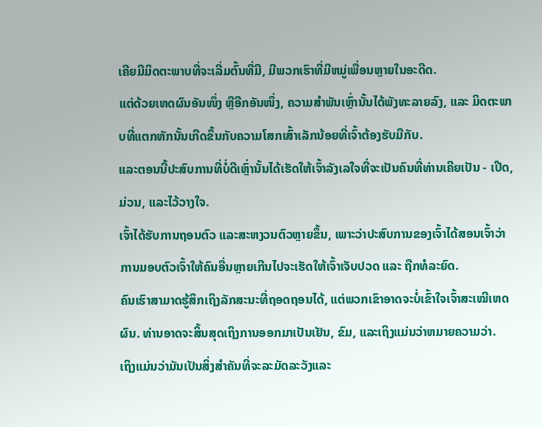ເຄີຍມີມິດຕະພາບທີ່ຈະເລີ່ມຕົ້ນທີ່ມີ, ມີພວກເຮົາທີ່ມີຫມູ່ເພື່ອນຫຼາຍໃນອະດີດ.
ແຕ່ດ້ວຍເຫດຜົນອັນໜຶ່ງ ຫຼືອີກອັນໜຶ່ງ, ຄວາມສຳພັນເຫຼົ່ານັ້ນໄດ້ພັງທະລາຍລົງ, ແລະ ມິດຕະພາບທີ່ແຕກຫັກນັ້ນເກີດຂຶ້ນກັບຄວາມໂສກເສົ້າເລັກນ້ອຍທີ່ເຈົ້າຕ້ອງຮັບມືກັບ.
ແລະຕອນນີ້ປະສົບການທີ່ບໍ່ດີເຫຼົ່ານັ້ນໄດ້ເຮັດໃຫ້ເຈົ້າລັງເລໃຈທີ່ຈະເປັນຄົນທີ່ທ່ານເຄີຍເປັນ - ເປີດ, ມ່ວນ, ແລະໄວ້ວາງໃຈ.
ເຈົ້າໄດ້ຮັບການຖອນຕົວ ແລະສະຫງວນຕົວຫຼາຍຂຶ້ນ, ເພາະວ່າປະສົບການຂອງເຈົ້າໄດ້ສອນເຈົ້າວ່າການມອບຕົວເຈົ້າໃຫ້ຄົນອື່ນຫຼາຍເກີນໄປຈະເຮັດໃຫ້ເຈົ້າເຈັບປວດ ແລະ ຖືກທໍລະຍົດ.
ຄົນເຮົາສາມາດຮູ້ສຶກເຖິງລັກສະນະທີ່ຖອດຖອນໄດ້, ແຕ່ພວກເຂົາອາດຈະບໍ່ເຂົ້າໃຈເຈົ້າສະເໝີເຫດຜົນ. ທ່ານອາດຈະສິ້ນສຸດເຖິງການອອກມາເປັນເຢັນ, ຂົມ, ແລະເຖິງແມ່ນວ່າຫມາຍຄວາມວ່າ.
ເຖິງແມ່ນວ່າມັນເປັນສິ່ງສໍາຄັນທີ່ຈະລະມັດລະວັງແລະ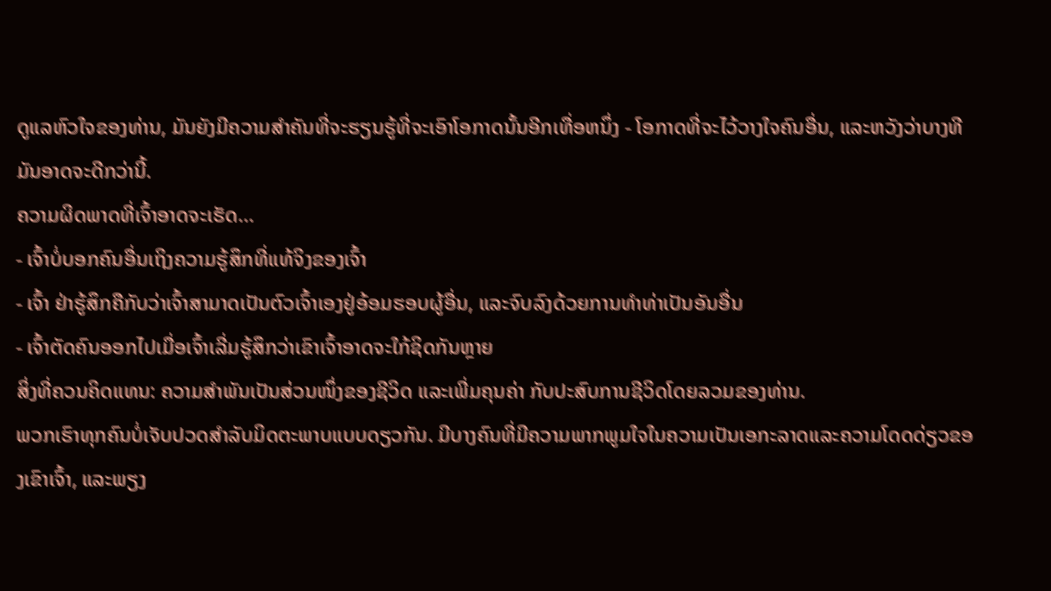ດູແລຫົວໃຈຂອງທ່ານ, ມັນຍັງມີຄວາມສໍາຄັນທີ່ຈະຮຽນຮູ້ທີ່ຈະເອົາໂອກາດນັ້ນອີກເທື່ອຫນຶ່ງ - ໂອກາດທີ່ຈະໄວ້ວາງໃຈຄົນອື່ນ, ແລະຫວັງວ່າບາງທີມັນອາດຈະດີກວ່ານີ້.
ຄວາມຜິດພາດທີ່ເຈົ້າອາດຈະເຮັດ…
- ເຈົ້າບໍ່ບອກຄົນອື່ນເຖິງຄວາມຮູ້ສຶກທີ່ແທ້ຈິງຂອງເຈົ້າ
- ເຈົ້າ ຢ່າຮູ້ສຶກຄືກັບວ່າເຈົ້າສາມາດເປັນຕົວເຈົ້າເອງຢູ່ອ້ອມຮອບຜູ້ອື່ນ, ແລະຈົບລົງດ້ວຍການທຳທ່າເປັນອັນອື່ນ
- ເຈົ້າຕັດຄົນອອກໄປເມື່ອເຈົ້າເລີ່ມຮູ້ສຶກວ່າເຂົາເຈົ້າອາດຈະໃກ້ຊິດກັນຫຼາຍ
ສິ່ງທີ່ຄວນຄິດແທນ: ຄວາມສຳພັນເປັນສ່ວນໜຶ່ງຂອງຊີວິດ ແລະເພີ່ມຄຸນຄ່າ ກັບປະສົບການຊີວິດໂດຍລວມຂອງທ່ານ.
ພວກເຮົາທຸກຄົນບໍ່ເຈັບປວດສໍາລັບມິດຕະພາບແບບດຽວກັນ. ມີບາງຄົນທີ່ມີຄວາມພາກພູມໃຈໃນຄວາມເປັນເອກະລາດແລະຄວາມໂດດດ່ຽວຂອງເຂົາເຈົ້າ, ແລະພຽງ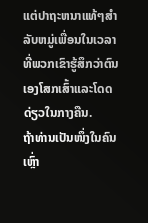ແຕ່ປາຖະຫນາແທ້ໆສໍາລັບຫມູ່ເພື່ອນໃນເວລາທີ່ພວກເຂົາຮູ້ສຶກວ່າຕົນເອງໂສກເສົ້າແລະໂດດດ່ຽວໃນກາງຄືນ.
ຖ້າທ່ານເປັນໜຶ່ງໃນຄົນເຫຼົ່າ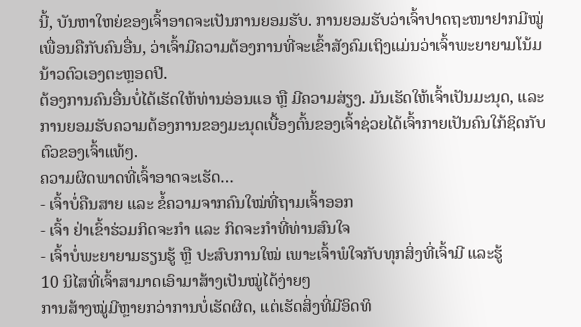ນີ້, ບັນຫາໃຫຍ່ຂອງເຈົ້າອາດຈະເປັນການຍອມຮັບ. ການຍອມຮັບວ່າເຈົ້າປາດຖະໜາຢາກມີໝູ່ເພື່ອນຄືກັບຄົນອື່ນ, ວ່າເຈົ້າມີຄວາມຕ້ອງການທີ່ຈະເຂົ້າສັງຄົມເຖິງແມ່ນວ່າເຈົ້າພະຍາຍາມໂນ້ມນ້າວຕົວເອງຕະຫຼອດປີ.
ຕ້ອງການຄົນອື່ນບໍ່ໄດ້ເຮັດໃຫ້ທ່ານອ່ອນແອ ຫຼື ມີຄວາມສ່ຽງ. ມັນເຮັດໃຫ້ເຈົ້າເປັນມະນຸດ, ແລະການຍອມຮັບຄວາມຕ້ອງການຂອງມະນຸດເບື້ອງຕົ້ນຂອງເຈົ້າຊ່ວຍໄດ້ເຈົ້າກາຍເປັນຄົນໃກ້ຊິດກັບຕົວຂອງເຈົ້າແທ້ໆ.
ຄວາມຜິດພາດທີ່ເຈົ້າອາດຈະເຮັດ…
- ເຈົ້າບໍ່ຄືນສາຍ ແລະ ຂໍ້ຄວາມຈາກຄົນໃໝ່ທີ່ຖາມເຈົ້າອອກ
- ເຈົ້າ ຢ່າເຂົ້າຮ່ວມກິດຈະກຳ ແລະ ກິດຈະກຳທີ່ທ່ານສົນໃຈ
- ເຈົ້າບໍ່ພະຍາຍາມຮຽນຮູ້ ຫຼື ປະສົບການໃໝ່ ເພາະເຈົ້າພໍໃຈກັບທຸກສິ່ງທີ່ເຈົ້າມີ ແລະຮູ້
10 ນິໄສທີ່ເຈົ້າສາມາດເອົາມາສ້າງເປັນໝູ່ໄດ້ງ່າຍໆ
ການສ້າງໝູ່ມີຫຼາຍກວ່າການບໍ່ເຮັດຜິດ, ແຕ່ເຮັດສິ່ງທີ່ມີອິດທິ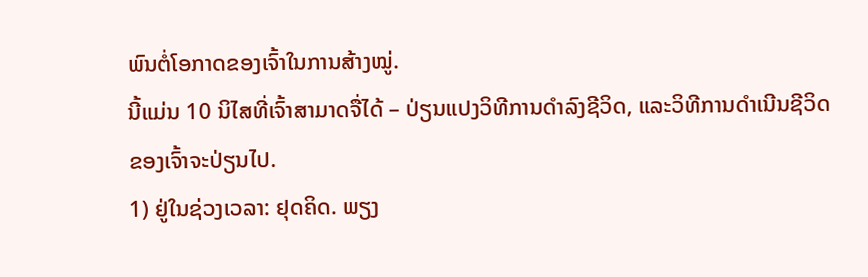ພົນຕໍ່ໂອກາດຂອງເຈົ້າໃນການສ້າງໝູ່.
ນີ້ແມ່ນ 10 ນິໄສທີ່ເຈົ້າສາມາດຈື່ໄດ້ – ປ່ຽນແປງວິທີການດຳລົງຊີວິດ, ແລະວິທີການດຳເນີນຊີວິດຂອງເຈົ້າຈະປ່ຽນໄປ.
1) ຢູ່ໃນຊ່ວງເວລາ: ຢຸດຄິດ. ພຽງ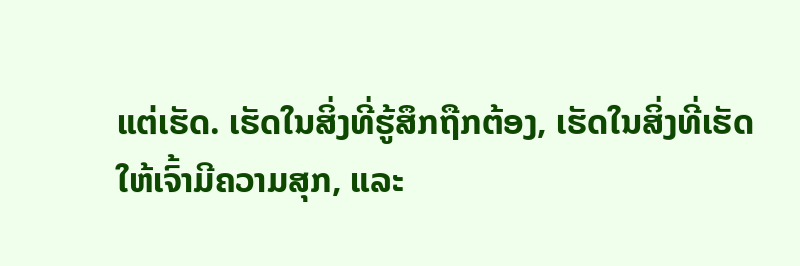ແຕ່ເຮັດ. ເຮັດໃນສິ່ງທີ່ຮູ້ສຶກຖືກຕ້ອງ, ເຮັດໃນສິ່ງທີ່ເຮັດໃຫ້ເຈົ້າມີຄວາມສຸກ, ແລະ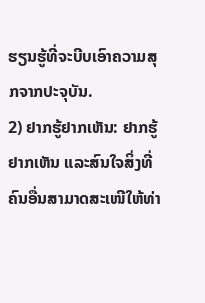ຮຽນຮູ້ທີ່ຈະບີບເອົາຄວາມສຸກຈາກປະຈຸບັນ.
2) ຢາກຮູ້ຢາກເຫັນ: ຢາກຮູ້ຢາກເຫັນ ແລະສົນໃຈສິ່ງທີ່ຄົນອື່ນສາມາດສະເໜີໃຫ້ທ່າ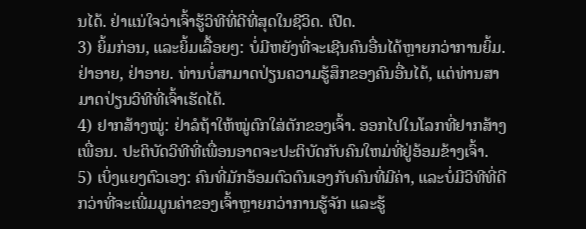ນໄດ້. ຢ່າແນ່ໃຈວ່າເຈົ້າຮູ້ວິທີທີ່ດີທີ່ສຸດໃນຊີວິດ. ເປີດ.
3) ຍິ້ມກ່ອນ, ແລະຍິ້ມເລື້ອຍໆ: ບໍ່ມີຫຍັງທີ່ຈະເຊີນຄົນອື່ນໄດ້ຫຼາຍກວ່າການຍິ້ມ. ຢ່າອາຍ, ຢ່າອາຍ. ທ່ານບໍ່ສາມາດປ່ຽນຄວາມຮູ້ສຶກຂອງຄົນອື່ນໄດ້, ແຕ່ທ່ານສາມາດປ່ຽນວິທີທີ່ເຈົ້າເຮັດໄດ້.
4) ຢາກສ້າງໝູ່: ຢ່າລໍຖ້າໃຫ້ໝູ່ຕົກໃສ່ຕັກຂອງເຈົ້າ. ອອກໄປໃນໂລກທີ່ຢາກສ້າງເພື່ອນ. ປະຕິບັດວິທີທີ່ເພື່ອນອາດຈະປະຕິບັດກັບຄົນໃຫມ່ທີ່ຢູ່ອ້ອມຂ້າງເຈົ້າ.
5) ເບິ່ງແຍງຕົວເອງ: ຄົນທີ່ມັກອ້ອມຕົວຕົນເອງກັບຄົນທີ່ມີຄ່າ, ແລະບໍ່ມີວິທີທີ່ດີກວ່າທີ່ຈະເພີ່ມມູນຄ່າຂອງເຈົ້າຫຼາຍກວ່າການຮູ້ຈັກ ແລະຮູ້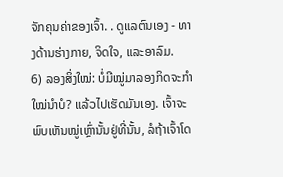ຈັກຄຸນຄ່າຂອງເຈົ້າ. . ດູແລຕົນເອງ - ທາງດ້ານຮ່າງກາຍ, ຈິດໃຈ, ແລະອາລົມ.
6) ລອງສິ່ງໃໝ່: ບໍ່ມີໝູ່ມາລອງກິດຈະກຳໃໝ່ນຳບໍ? ແລ້ວໄປເຮັດມັນເອງ. ເຈົ້າຈະພົບເຫັນໝູ່ເຫຼົ່ານັ້ນຢູ່ທີ່ນັ້ນ, ລໍຖ້າເຈົ້າໂດ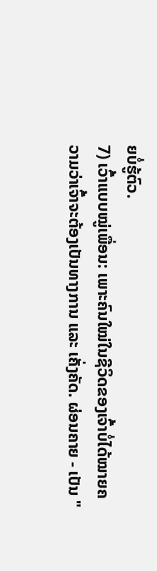ຍບໍ່ຮູ້ຕົວ.
7) ເວົ້າແບບໝູ່ເພື່ອນ: ເພາະຄົນໃໝ່ໃນຊີວິດຂອງເຈົ້າບໍ່ໄດ້ໝາຍຄວາມວ່າເຈົ້າຈະຕ້ອງເປັນທາງການ ແລະ ເຄັ່ງຄັດ. ຜ່ອນຄາຍ - ເປັນ "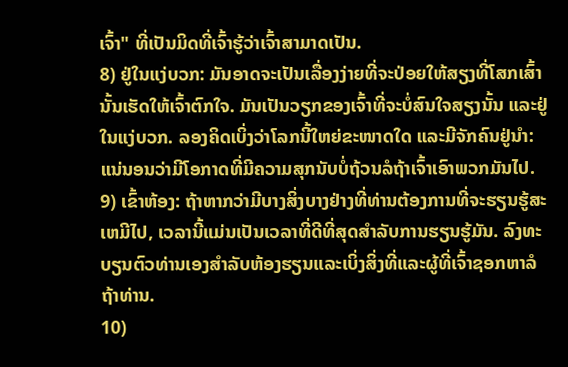ເຈົ້າ" ທີ່ເປັນມິດທີ່ເຈົ້າຮູ້ວ່າເຈົ້າສາມາດເປັນ.
8) ຢູ່ໃນແງ່ບວກ: ມັນອາດຈະເປັນເລື່ອງງ່າຍທີ່ຈະປ່ອຍໃຫ້ສຽງທີ່ໂສກເສົ້ານັ້ນເຮັດໃຫ້ເຈົ້າຕົກໃຈ. ມັນເປັນວຽກຂອງເຈົ້າທີ່ຈະບໍ່ສົນໃຈສຽງນັ້ນ ແລະຢູ່ໃນແງ່ບວກ. ລອງຄິດເບິ່ງວ່າໂລກນີ້ໃຫຍ່ຂະໜາດໃດ ແລະມີຈັກຄົນຢູ່ນຳ: ແນ່ນອນວ່າມີໂອກາດທີ່ມີຄວາມສຸກນັບບໍ່ຖ້ວນລໍຖ້າເຈົ້າເອົາພວກມັນໄປ.
9) ເຂົ້າຫ້ອງ: ຖ້າຫາກວ່າມີບາງສິ່ງບາງຢ່າງທີ່ທ່ານຕ້ອງການທີ່ຈະຮຽນຮູ້ສະເຫມີໄປ, ເວລານີ້ແມ່ນເປັນເວລາທີ່ດີທີ່ສຸດສໍາລັບການຮຽນຮູ້ມັນ. ລົງທະບຽນຕົວທ່ານເອງສໍາລັບຫ້ອງຮຽນແລະເບິ່ງສິ່ງທີ່ແລະຜູ້ທີ່ເຈົ້າຊອກຫາລໍຖ້າທ່ານ.
10)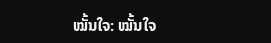ໝັ້ນໃຈ: ໝັ້ນໃຈ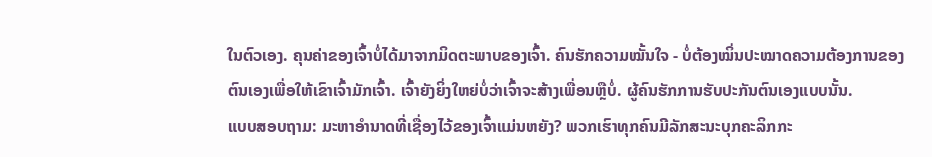ໃນຕົວເອງ. ຄຸນຄ່າຂອງເຈົ້າບໍ່ໄດ້ມາຈາກມິດຕະພາບຂອງເຈົ້າ. ຄົນຮັກຄວາມໝັ້ນໃຈ - ບໍ່ຕ້ອງໝິ່ນປະໝາດຄວາມຕ້ອງການຂອງຕົນເອງເພື່ອໃຫ້ເຂົາເຈົ້າມັກເຈົ້າ. ເຈົ້າຍັງຍິ່ງໃຫຍ່ບໍ່ວ່າເຈົ້າຈະສ້າງເພື່ອນຫຼືບໍ່. ຜູ້ຄົນຮັກການຮັບປະກັນຕົນເອງແບບນັ້ນ.
ແບບສອບຖາມ: ມະຫາອຳນາດທີ່ເຊື່ອງໄວ້ຂອງເຈົ້າແມ່ນຫຍັງ? ພວກເຮົາທຸກຄົນມີລັກສະນະບຸກຄະລິກກະ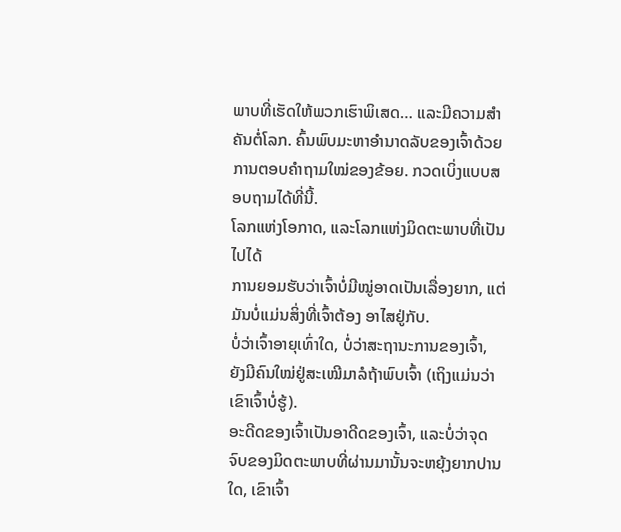ພາບທີ່ເຮັດໃຫ້ພວກເຮົາພິເສດ… ແລະມີຄວາມສໍາຄັນຕໍ່ໂລກ. ຄົ້ນພົບມະຫາອຳນາດລັບຂອງເຈົ້າດ້ວຍການຕອບຄຳຖາມໃໝ່ຂອງຂ້ອຍ. ກວດເບິ່ງແບບສອບຖາມໄດ້ທີ່ນີ້.
ໂລກແຫ່ງໂອກາດ, ແລະໂລກແຫ່ງມິດຕະພາບທີ່ເປັນໄປໄດ້
ການຍອມຮັບວ່າເຈົ້າບໍ່ມີໝູ່ອາດເປັນເລື່ອງຍາກ, ແຕ່ມັນບໍ່ແມ່ນສິ່ງທີ່ເຈົ້າຕ້ອງ ອາໄສຢູ່ກັບ.
ບໍ່ວ່າເຈົ້າອາຍຸເທົ່າໃດ, ບໍ່ວ່າສະຖານະການຂອງເຈົ້າ, ຍັງມີຄົນໃໝ່ຢູ່ສະເໝີມາລໍຖ້າພົບເຈົ້າ (ເຖິງແມ່ນວ່າເຂົາເຈົ້າບໍ່ຮູ້).
ອະດີດຂອງເຈົ້າເປັນອາດີດຂອງເຈົ້າ, ແລະບໍ່ວ່າຈຸດຈົບຂອງມິດຕະພາບທີ່ຜ່ານມານັ້ນຈະຫຍຸ້ງຍາກປານໃດ, ເຂົາເຈົ້າ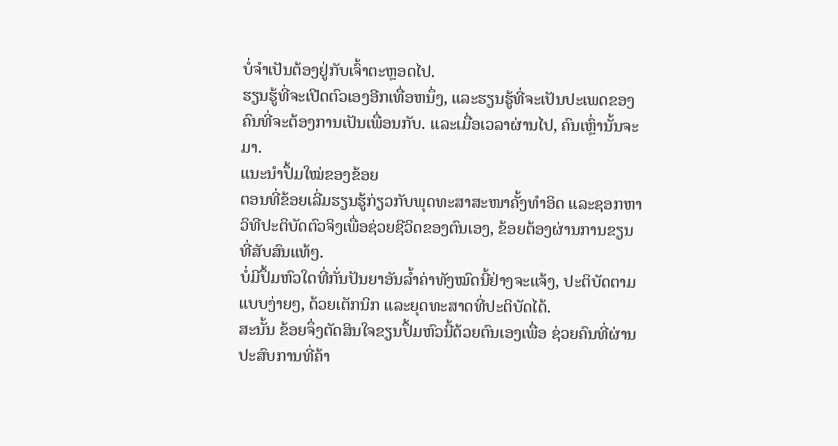ບໍ່ຈຳເປັນຕ້ອງຢູ່ກັບເຈົ້າຕະຫຼອດໄປ.
ຮຽນຮູ້ທີ່ຈະເປີດຕົວເອງອີກເທື່ອຫນຶ່ງ, ແລະຮຽນຮູ້ທີ່ຈະເປັນປະເພດຂອງຄົນທີ່ຈະຕ້ອງການເປັນເພື່ອນກັບ. ແລະເມື່ອເວລາຜ່ານໄປ, ຄົນເຫຼົ່ານັ້ນຈະມາ.
ແນະນຳປຶ້ມໃໝ່ຂອງຂ້ອຍ
ຕອນທີ່ຂ້ອຍເລີ່ມຮຽນຮູ້ກ່ຽວກັບພຸດທະສາສະໜາຄັ້ງທຳອິດ ແລະຊອກຫາວິທີປະຕິບັດຕົວຈິງເພື່ອຊ່ວຍຊີວິດຂອງຕົນເອງ, ຂ້ອຍຕ້ອງຜ່ານການຂຽນທີ່ສັບສົນແທ້ໆ.
ບໍ່ມີປຶ້ມຫົວໃດທີ່ກັ່ນປັນຍາອັນລ້ຳຄ່າທັງໝົດນີ້ຢ່າງຈະແຈ້ງ, ປະຕິບັດຕາມແບບງ່າຍໆ, ດ້ວຍເຕັກນິກ ແລະຍຸດທະສາດທີ່ປະຕິບັດໄດ້.
ສະນັ້ນ ຂ້ອຍຈຶ່ງຕັດສິນໃຈຂຽນປຶ້ມຫົວນີ້ດ້ວຍຕົນເອງເພື່ອ ຊ່ວຍຄົນທີ່ຜ່ານປະສົບການທີ່ຄ້າ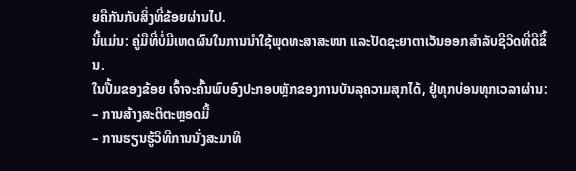ຍຄືກັນກັບສິ່ງທີ່ຂ້ອຍຜ່ານໄປ.
ນີ້ແມ່ນ: ຄູ່ມືທີ່ບໍ່ມີເຫດຜົນໃນການນຳໃຊ້ພຸດທະສາສະໜາ ແລະປັດຊະຍາຕາເວັນອອກສຳລັບຊີວິດທີ່ດີຂຶ້ນ.
ໃນປຶ້ມຂອງຂ້ອຍ ເຈົ້າຈະຄົ້ນພົບອົງປະກອບຫຼັກຂອງການບັນລຸຄວາມສຸກໄດ້, ຢູ່ທຸກບ່ອນທຸກເວລາຜ່ານ:
– ການສ້າງສະຕິຕະຫຼອດມື້
– ການຮຽນຮູ້ວິທີການນັ່ງສະມາທິ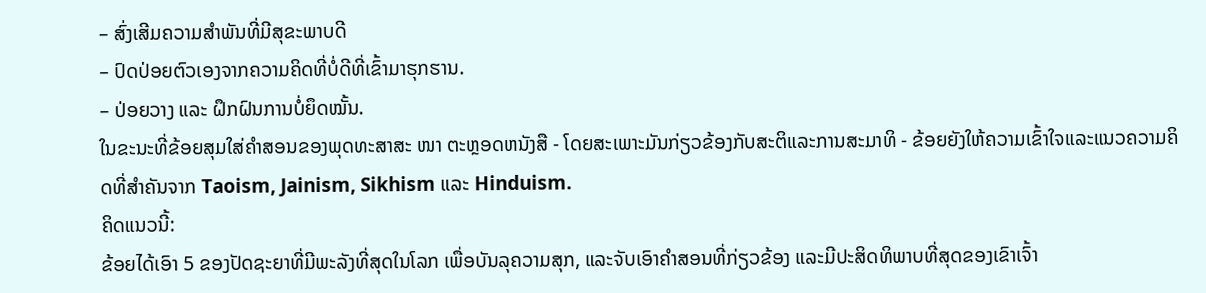– ສົ່ງເສີມຄວາມສຳພັນທີ່ມີສຸຂະພາບດີ
– ປົດປ່ອຍຕົວເອງຈາກຄວາມຄິດທີ່ບໍ່ດີທີ່ເຂົ້າມາຮຸກຮານ.
– ປ່ອຍວາງ ແລະ ຝຶກຝົນການບໍ່ຍຶດໝັ້ນ.
ໃນຂະນະທີ່ຂ້ອຍສຸມໃສ່ຄໍາສອນຂອງພຸດທະສາສະ ໜາ ຕະຫຼອດຫນັງສື - ໂດຍສະເພາະມັນກ່ຽວຂ້ອງກັບສະຕິແລະການສະມາທິ - ຂ້ອຍຍັງໃຫ້ຄວາມເຂົ້າໃຈແລະແນວຄວາມຄິດທີ່ສໍາຄັນຈາກ Taoism, Jainism, Sikhism ແລະ Hinduism.
ຄິດແນວນີ້:
ຂ້ອຍໄດ້ເອົາ 5 ຂອງປັດຊະຍາທີ່ມີພະລັງທີ່ສຸດໃນໂລກ ເພື່ອບັນລຸຄວາມສຸກ, ແລະຈັບເອົາຄຳສອນທີ່ກ່ຽວຂ້ອງ ແລະມີປະສິດທິພາບທີ່ສຸດຂອງເຂົາເຈົ້າ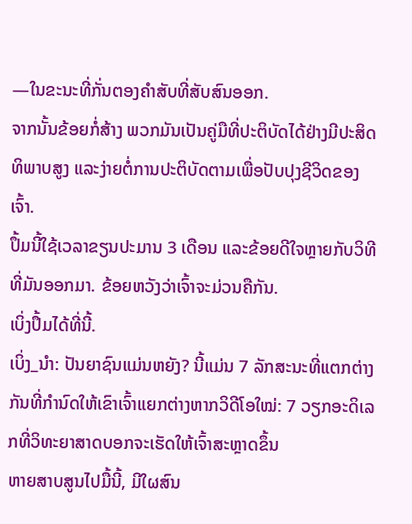—ໃນຂະນະທີ່ກັ່ນຕອງຄຳສັບທີ່ສັບສົນອອກ.
ຈາກນັ້ນຂ້ອຍກໍ່ສ້າງ ພວກມັນເປັນຄູ່ມືທີ່ປະຕິບັດໄດ້ຢ່າງມີປະສິດທິພາບສູງ ແລະງ່າຍຕໍ່ການປະຕິບັດຕາມເພື່ອປັບປຸງຊີວິດຂອງເຈົ້າ.
ປຶ້ມນີ້ໃຊ້ເວລາຂຽນປະມານ 3 ເດືອນ ແລະຂ້ອຍດີໃຈຫຼາຍກັບວິທີທີ່ມັນອອກມາ. ຂ້ອຍຫວັງວ່າເຈົ້າຈະມ່ວນຄືກັນ.
ເບິ່ງປຶ້ມໄດ້ທີ່ນີ້.
ເບິ່ງ_ນຳ: ປັນຍາຊົນແມ່ນຫຍັງ? ນີ້ແມ່ນ 7 ລັກສະນະທີ່ແຕກຕ່າງກັນທີ່ກໍານົດໃຫ້ເຂົາເຈົ້າແຍກຕ່າງຫາກວິດີໂອໃໝ່: 7 ວຽກອະດິເລກທີ່ວິທະຍາສາດບອກຈະເຮັດໃຫ້ເຈົ້າສະຫຼາດຂຶ້ນ
ຫາຍສາບສູນໄປມື້ນີ້, ມີໃຜສົນ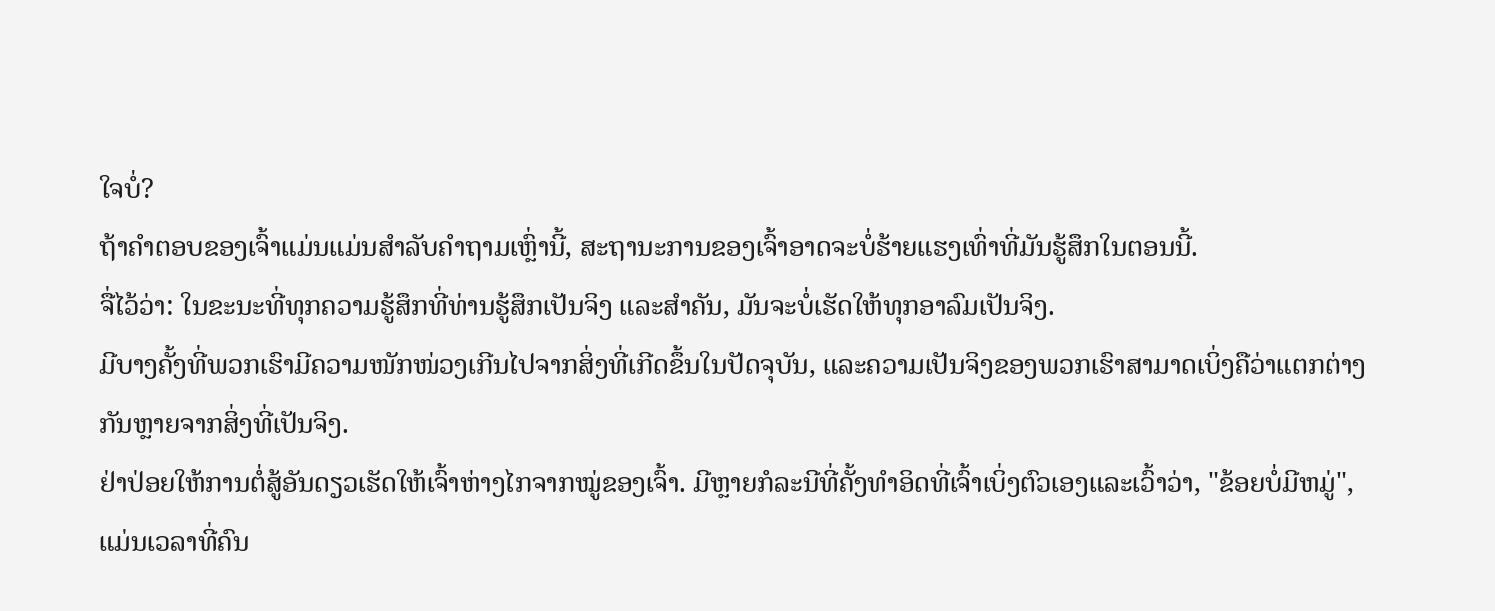ໃຈບໍ່?
ຖ້າຄຳຕອບຂອງເຈົ້າແມ່ນແມ່ນສຳລັບຄຳຖາມເຫຼົ່ານີ້, ສະຖານະການຂອງເຈົ້າອາດຈະບໍ່ຮ້າຍແຮງເທົ່າທີ່ມັນຮູ້ສຶກໃນຕອນນີ້.
ຈື່ໄວ້ວ່າ: ໃນຂະນະທີ່ທຸກຄວາມຮູ້ສຶກທີ່ທ່ານຮູ້ສຶກເປັນຈິງ ແລະສຳຄັນ, ມັນຈະບໍ່ເຮັດໃຫ້ທຸກອາລົມເປັນຈິງ.
ມີບາງຄັ້ງທີ່ພວກເຮົາມີຄວາມໜັກໜ່ວງເກີນໄປຈາກສິ່ງທີ່ເກີດຂຶ້ນໃນປັດຈຸບັນ, ແລະຄວາມເປັນຈິງຂອງພວກເຮົາສາມາດເບິ່ງຄືວ່າແຕກຕ່າງກັນຫຼາຍຈາກສິ່ງທີ່ເປັນຈິງ.
ຢ່າປ່ອຍໃຫ້ການຕໍ່ສູ້ອັນດຽວເຮັດໃຫ້ເຈົ້າຫ່າງໄກຈາກໝູ່ຂອງເຈົ້າ. ມີຫຼາຍກໍລະນີທີ່ຄັ້ງທໍາອິດທີ່ເຈົ້າເບິ່ງຕົວເອງແລະເວົ້າວ່າ, "ຂ້ອຍບໍ່ມີຫມູ່", ແມ່ນເວລາທີ່ຄົນ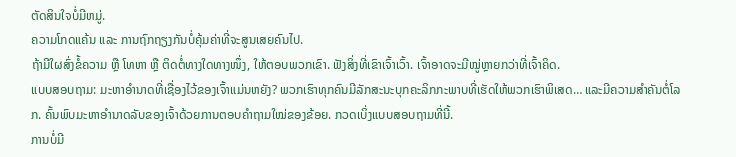ຕັດສິນໃຈບໍ່ມີຫມູ່.
ຄວາມໂກດແຄ້ນ ແລະ ການຖົກຖຽງກັນບໍ່ຄຸ້ມຄ່າທີ່ຈະສູນເສຍຄົນໄປ.
ຖ້າມີໃຜສົ່ງຂໍ້ຄວາມ ຫຼື ໂທຫາ ຫຼື ຕິດຕໍ່ທາງໃດທາງໜຶ່ງ, ໃຫ້ຕອບພວກເຂົາ. ຟັງສິ່ງທີ່ເຂົາເຈົ້າເວົ້າ. ເຈົ້າອາດຈະມີໝູ່ຫຼາຍກວ່າທີ່ເຈົ້າຄິດ.
ແບບສອບຖາມ: ມະຫາອຳນາດທີ່ເຊື່ອງໄວ້ຂອງເຈົ້າແມ່ນຫຍັງ? ພວກເຮົາທຸກຄົນມີລັກສະນະບຸກຄະລິກກະພາບທີ່ເຮັດໃຫ້ພວກເຮົາພິເສດ… ແລະມີຄວາມສໍາຄັນຕໍ່ໂລກ. ຄົ້ນພົບມະຫາອຳນາດລັບຂອງເຈົ້າດ້ວຍການຕອບຄຳຖາມໃໝ່ຂອງຂ້ອຍ. ກວດເບິ່ງແບບສອບຖາມທີ່ນີ້.
ການບໍ່ມີ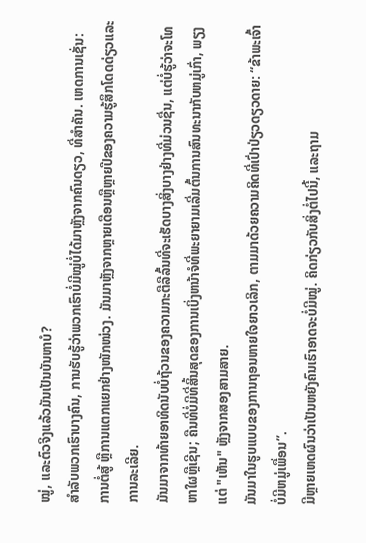ໝູ່, ແລະຕົວຈິງແລ້ວມັນເປັນບັນຫາບໍ?
ສຳລັບພວກເຮົາບາງຄົນ, ການຮັບຮູ້ວ່າພວກເຮົາບໍ່ມີໝູ່ບໍ່ໄດ້ມາຫຼັງຈາກຄົນດຽວ, ທີ່ສຳຄັນ. ເຫດການເຊັ່ນ: ການຕໍ່ສູ້ ຫຼືການແຕກແຍກຢ່າງໜັກໜ່ວງ. ມັນມາຫຼັງຈາກຫຼາຍເດືອນຫຼືຫຼາຍປີຂອງຄວາມຮູ້ສຶກໂດດດ່ຽວແລະການລະເລີຍ.
ມັນມາຈາກທ້າຍອາທິດນັບບໍ່ຖ້ວນຂອງຄວາມກະຕືລືລົ້ນທີ່ຈະເຮັດບາງສິ່ງບາງຢ່າງທີ່ມ່ວນຊື່ນ, ແຕ່ບໍ່ຮູ້ວ່າຈະໂທຫາໃຜຫຼືເຊີນ; ຄືນທີ່ບໍ່ມີທີ່ສິ້ນສຸດຂອງການເບິ່ງຫນ້າຈໍທີ່ພະຍາຍາມເລີ່ມຕົ້ນການສົນທະນາກັບຫມູ່ເກົ່າ, ພຽງແຕ່ "ເຫັນ" ຫຼັງຈາກສອງສາມສາຍ.
ມັນມາໃນຮູບແບບຂອງການຖອນຫາຍໃຈຍາວເລິກ, ຕາມມາດ້ວຍຄວາມຄິດທີ່ເປົ່າປ່ຽວດຽວດາຍ: “ຂ້າພະເຈົ້າບໍ່ມີຫມູ່ເພື່ອນ”.
ມີຫຼາຍເຫດຜົນວ່າເປັນຫຍັງຄົນເຮົາອາດຈະບໍ່ມີໝູ່. ຄິດກ່ຽວກັບສິ່ງຕໍ່ໄປນີ້, ແລະຖາມ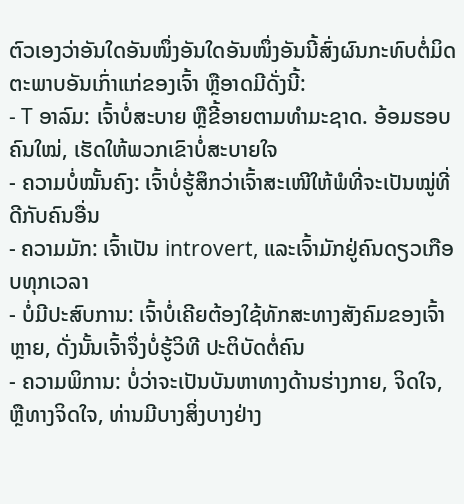ຕົວເອງວ່າອັນໃດອັນໜຶ່ງອັນໃດອັນໜຶ່ງອັນນີ້ສົ່ງຜົນກະທົບຕໍ່ມິດຕະພາບອັນເກົ່າແກ່ຂອງເຈົ້າ ຫຼືອາດມີດັ່ງນີ້:
- T ອາລົມ: ເຈົ້າບໍ່ສະບາຍ ຫຼືຂີ້ອາຍຕາມທໍາມະຊາດ. ອ້ອມຮອບຄົນໃໝ່, ເຮັດໃຫ້ພວກເຂົາບໍ່ສະບາຍໃຈ
- ຄວາມບໍ່ໝັ້ນຄົງ: ເຈົ້າບໍ່ຮູ້ສຶກວ່າເຈົ້າສະເໜີໃຫ້ພໍທີ່ຈະເປັນໝູ່ທີ່ດີກັບຄົນອື່ນ
- ຄວາມມັກ: ເຈົ້າເປັນ introvert, ແລະເຈົ້າມັກຢູ່ຄົນດຽວເກືອບທຸກເວລາ
- ບໍ່ມີປະສົບການ: ເຈົ້າບໍ່ເຄີຍຕ້ອງໃຊ້ທັກສະທາງສັງຄົມຂອງເຈົ້າຫຼາຍ, ດັ່ງນັ້ນເຈົ້າຈຶ່ງບໍ່ຮູ້ວິທີ ປະຕິບັດຕໍ່ຄົນ
- ຄວາມພິການ: ບໍ່ວ່າຈະເປັນບັນຫາທາງດ້ານຮ່າງກາຍ, ຈິດໃຈ, ຫຼືທາງຈິດໃຈ, ທ່ານມີບາງສິ່ງບາງຢ່າງ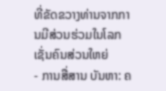ທີ່ຂັດຂວາງທ່ານຈາກການມີສ່ວນຮ່ວມໃນໂລກເຊັ່ນຄົນສ່ວນໃຫຍ່
- ການສື່ສານ ບັນຫາ: ຄ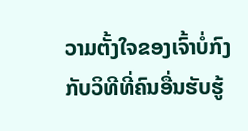ວາມຕັ້ງໃຈຂອງເຈົ້າບໍ່ກົງກັບວິທີທີ່ຄົນອື່ນຮັບຮູ້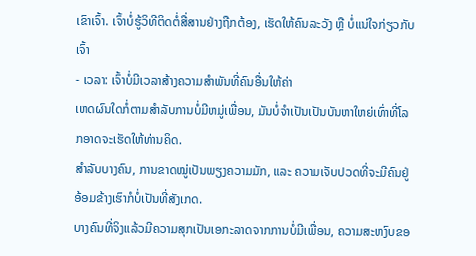ເຂົາເຈົ້າ. ເຈົ້າບໍ່ຮູ້ວິທີຕິດຕໍ່ສື່ສານຢ່າງຖືກຕ້ອງ, ເຮັດໃຫ້ຄົນລະວັງ ຫຼື ບໍ່ແນ່ໃຈກ່ຽວກັບເຈົ້າ
- ເວລາ: ເຈົ້າບໍ່ມີເວລາສ້າງຄວາມສໍາພັນທີ່ຄົນອື່ນໃຫ້ຄ່າ
ເຫດຜົນໃດກໍ່ຕາມສໍາລັບການບໍ່ມີຫມູ່ເພື່ອນ, ມັນບໍ່ຈໍາເປັນເປັນບັນຫາໃຫຍ່ເທົ່າທີ່ໂລກອາດຈະເຮັດໃຫ້ທ່ານຄິດ.
ສຳລັບບາງຄົນ, ການຂາດໝູ່ເປັນພຽງຄວາມມັກ, ແລະ ຄວາມເຈັບປວດທີ່ຈະມີຄົນຢູ່ອ້ອມຂ້າງເຮົາກໍບໍ່ເປັນທີ່ສັງເກດ.
ບາງຄົນທີ່ຈິງແລ້ວມີຄວາມສຸກເປັນເອກະລາດຈາກການບໍ່ມີເພື່ອນ, ຄວາມສະຫງົບຂອ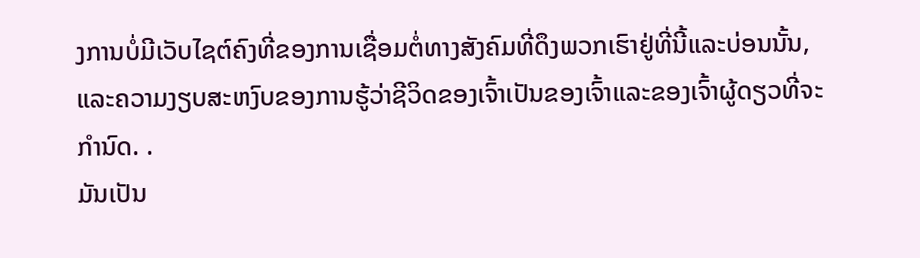ງການບໍ່ມີເວັບໄຊຕ໌ຄົງທີ່ຂອງການເຊື່ອມຕໍ່ທາງສັງຄົມທີ່ດຶງພວກເຮົາຢູ່ທີ່ນີ້ແລະບ່ອນນັ້ນ, ແລະຄວາມງຽບສະຫງົບຂອງການຮູ້ວ່າຊີວິດຂອງເຈົ້າເປັນຂອງເຈົ້າແລະຂອງເຈົ້າຜູ້ດຽວທີ່ຈະກໍານົດ. .
ມັນເປັນ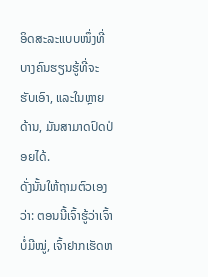ອິດສະລະແບບໜຶ່ງທີ່ບາງຄົນຮຽນຮູ້ທີ່ຈະຮັບເອົາ, ແລະໃນຫຼາຍດ້ານ, ມັນສາມາດປົດປ່ອຍໄດ້.
ດັ່ງນັ້ນໃຫ້ຖາມຕົວເອງວ່າ: ຕອນນີ້ເຈົ້າຮູ້ວ່າເຈົ້າບໍ່ມີໝູ່, ເຈົ້າຢາກເຮັດຫ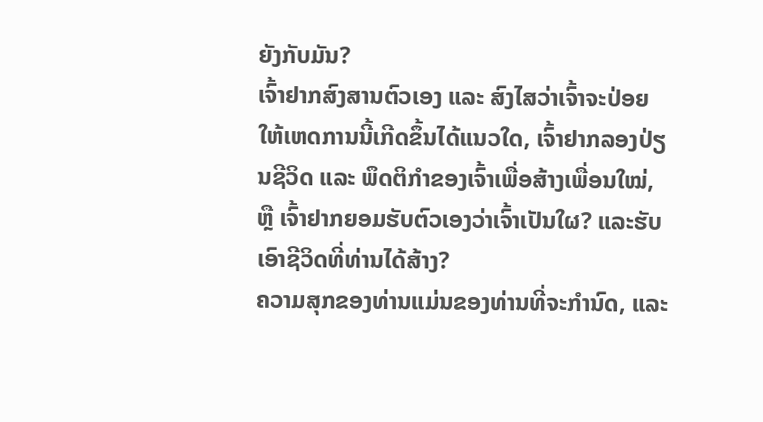ຍັງກັບມັນ?
ເຈົ້າຢາກສົງສານຕົວເອງ ແລະ ສົງໄສວ່າເຈົ້າຈະປ່ອຍໃຫ້ເຫດການນີ້ເກີດຂຶ້ນໄດ້ແນວໃດ, ເຈົ້າຢາກລອງປ່ຽນຊີວິດ ແລະ ພຶດຕິກຳຂອງເຈົ້າເພື່ອສ້າງເພື່ອນໃໝ່, ຫຼື ເຈົ້າຢາກຍອມຮັບຕົວເອງວ່າເຈົ້າເປັນໃຜ? ແລະຮັບເອົາຊີວິດທີ່ທ່ານໄດ້ສ້າງ?
ຄວາມສຸກຂອງທ່ານແມ່ນຂອງທ່ານທີ່ຈະກໍານົດ, ແລະ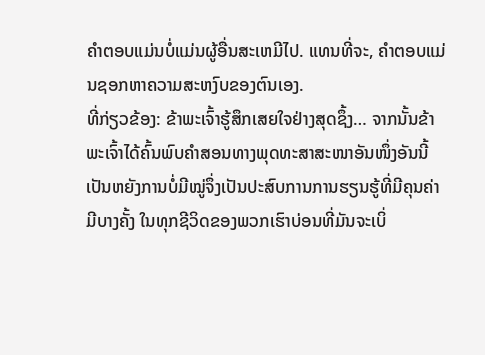ຄໍາຕອບແມ່ນບໍ່ແມ່ນຜູ້ອື່ນສະເຫມີໄປ. ແທນທີ່ຈະ, ຄໍາຕອບແມ່ນຊອກຫາຄວາມສະຫງົບຂອງຕົນເອງ.
ທີ່ກ່ຽວຂ້ອງ: ຂ້າພະເຈົ້າຮູ້ສຶກເສຍໃຈຢ່າງສຸດຊຶ້ງ… ຈາກນັ້ນຂ້າພະເຈົ້າໄດ້ຄົ້ນພົບຄຳສອນທາງພຸດທະສາສະໜາອັນໜຶ່ງອັນນີ້
ເປັນຫຍັງການບໍ່ມີໝູ່ຈຶ່ງເປັນປະສົບການການຮຽນຮູ້ທີ່ມີຄຸນຄ່າ
ມີບາງຄັ້ງ ໃນທຸກຊີວິດຂອງພວກເຮົາບ່ອນທີ່ມັນຈະເບິ່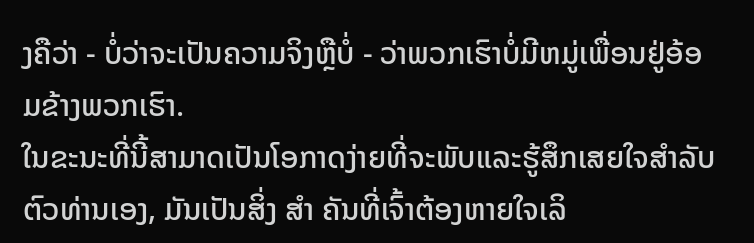ງຄືວ່າ - ບໍ່ວ່າຈະເປັນຄວາມຈິງຫຼືບໍ່ - ວ່າພວກເຮົາບໍ່ມີຫມູ່ເພື່ອນຢູ່ອ້ອມຂ້າງພວກເຮົາ.
ໃນຂະນະທີ່ນີ້ສາມາດເປັນໂອກາດງ່າຍທີ່ຈະພັບແລະຮູ້ສຶກເສຍໃຈສໍາລັບຕົວທ່ານເອງ, ມັນເປັນສິ່ງ ສຳ ຄັນທີ່ເຈົ້າຕ້ອງຫາຍໃຈເລິ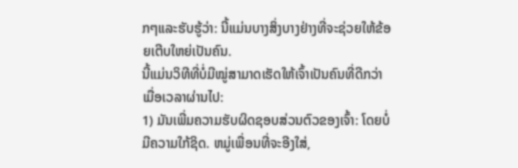ກໆແລະຮັບຮູ້ວ່າ: ນີ້ແມ່ນບາງສິ່ງບາງຢ່າງທີ່ຈະຊ່ວຍໃຫ້ຂ້ອຍເຕີບໃຫຍ່ເປັນຄົນ.
ນີ້ແມ່ນວິທີທີ່ບໍ່ມີໝູ່ສາມາດເຮັດໃຫ້ເຈົ້າເປັນຄົນທີ່ດີກວ່າເມື່ອເວລາຜ່ານໄປ:
1) ມັນເພີ່ມຄວາມຮັບຜິດຊອບສ່ວນຕົວຂອງເຈົ້າ: ໂດຍບໍ່ມີຄວາມໃກ້ຊິດ. ຫມູ່ເພື່ອນທີ່ຈະອີງໃສ່,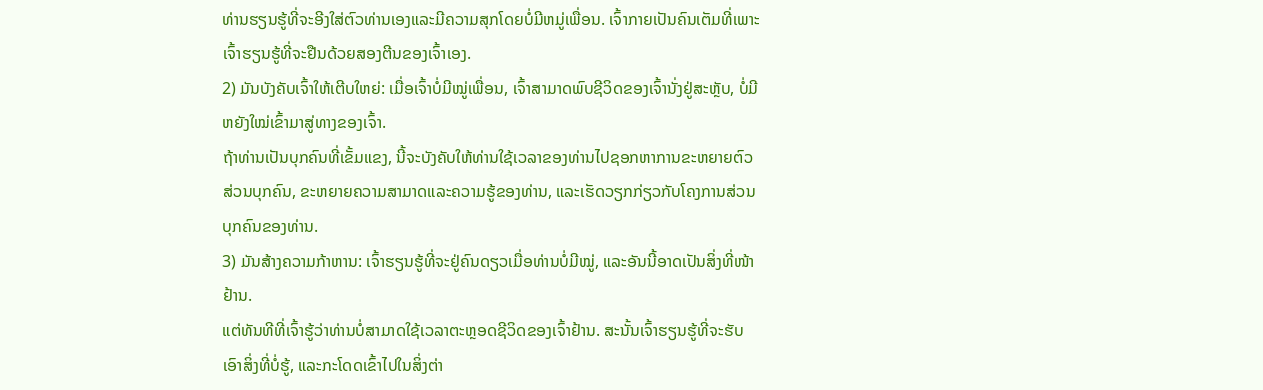ທ່ານຮຽນຮູ້ທີ່ຈະອີງໃສ່ຕົວທ່ານເອງແລະມີຄວາມສຸກໂດຍບໍ່ມີຫມູ່ເພື່ອນ. ເຈົ້າກາຍເປັນຄົນເຕັມທີ່ເພາະເຈົ້າຮຽນຮູ້ທີ່ຈະຢືນດ້ວຍສອງຕີນຂອງເຈົ້າເອງ.
2) ມັນບັງຄັບເຈົ້າໃຫ້ເຕີບໃຫຍ່: ເມື່ອເຈົ້າບໍ່ມີໝູ່ເພື່ອນ, ເຈົ້າສາມາດພົບຊີວິດຂອງເຈົ້ານັ່ງຢູ່ສະຫຼັບ, ບໍ່ມີຫຍັງໃໝ່ເຂົ້າມາສູ່ທາງຂອງເຈົ້າ.
ຖ້າທ່ານເປັນບຸກຄົນທີ່ເຂັ້ມແຂງ, ນີ້ຈະບັງຄັບໃຫ້ທ່ານໃຊ້ເວລາຂອງທ່ານໄປຊອກຫາການຂະຫຍາຍຕົວສ່ວນບຸກຄົນ, ຂະຫຍາຍຄວາມສາມາດແລະຄວາມຮູ້ຂອງທ່ານ, ແລະເຮັດວຽກກ່ຽວກັບໂຄງການສ່ວນບຸກຄົນຂອງທ່ານ.
3) ມັນສ້າງຄວາມກ້າຫານ: ເຈົ້າຮຽນຮູ້ທີ່ຈະຢູ່ຄົນດຽວເມື່ອທ່ານບໍ່ມີໝູ່, ແລະອັນນີ້ອາດເປັນສິ່ງທີ່ໜ້າຢ້ານ.
ແຕ່ທັນທີທີ່ເຈົ້າຮູ້ວ່າທ່ານບໍ່ສາມາດໃຊ້ເວລາຕະຫຼອດຊີວິດຂອງເຈົ້າຢ້ານ. ສະນັ້ນເຈົ້າຮຽນຮູ້ທີ່ຈະຮັບເອົາສິ່ງທີ່ບໍ່ຮູ້, ແລະກະໂດດເຂົ້າໄປໃນສິ່ງຕ່າ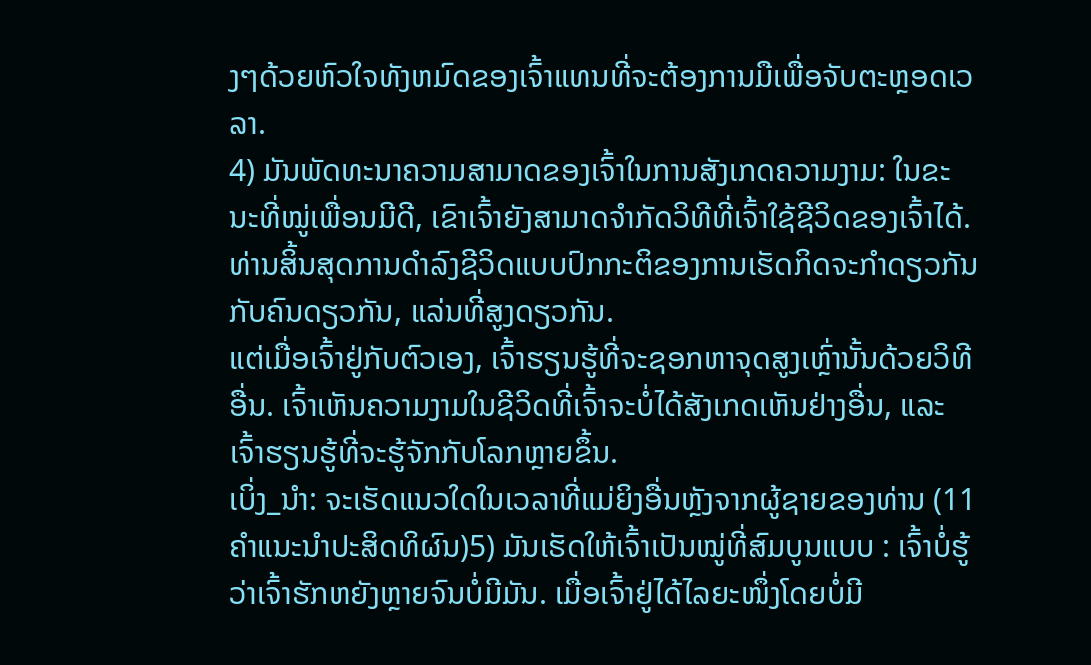ງໆດ້ວຍຫົວໃຈທັງຫມົດຂອງເຈົ້າແທນທີ່ຈະຕ້ອງການມືເພື່ອຈັບຕະຫຼອດເວລາ.
4) ມັນພັດທະນາຄວາມສາມາດຂອງເຈົ້າໃນການສັງເກດຄວາມງາມ: ໃນຂະນະທີ່ໝູ່ເພື່ອນມີດີ, ເຂົາເຈົ້າຍັງສາມາດຈຳກັດວິທີທີ່ເຈົ້າໃຊ້ຊີວິດຂອງເຈົ້າໄດ້.
ທ່ານສິ້ນສຸດການດໍາລົງຊີວິດແບບປົກກະຕິຂອງການເຮັດກິດຈະກໍາດຽວກັນກັບຄົນດຽວກັນ, ແລ່ນທີ່ສູງດຽວກັນ.
ແຕ່ເມື່ອເຈົ້າຢູ່ກັບຕົວເອງ, ເຈົ້າຮຽນຮູ້ທີ່ຈະຊອກຫາຈຸດສູງເຫຼົ່ານັ້ນດ້ວຍວິທີອື່ນ. ເຈົ້າເຫັນຄວາມງາມໃນຊີວິດທີ່ເຈົ້າຈະບໍ່ໄດ້ສັງເກດເຫັນຢ່າງອື່ນ, ແລະເຈົ້າຮຽນຮູ້ທີ່ຈະຮູ້ຈັກກັບໂລກຫຼາຍຂຶ້ນ.
ເບິ່ງ_ນຳ: ຈະເຮັດແນວໃດໃນເວລາທີ່ແມ່ຍິງອື່ນຫຼັງຈາກຜູ້ຊາຍຂອງທ່ານ (11 ຄໍາແນະນໍາປະສິດທິຜົນ)5) ມັນເຮັດໃຫ້ເຈົ້າເປັນໝູ່ທີ່ສົມບູນແບບ : ເຈົ້າບໍ່ຮູ້ວ່າເຈົ້າຮັກຫຍັງຫຼາຍຈົນບໍ່ມີມັນ. ເມື່ອເຈົ້າຢູ່ໄດ້ໄລຍະໜຶ່ງໂດຍບໍ່ມີ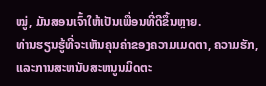ໝູ່, ມັນສອນເຈົ້າໃຫ້ເປັນເພື່ອນທີ່ດີຂຶ້ນຫຼາຍ.
ທ່ານຮຽນຮູ້ທີ່ຈະເຫັນຄຸນຄ່າຂອງຄວາມເມດຕາ, ຄວາມຮັກ, ແລະການສະຫນັບສະຫນູນມິດຕະ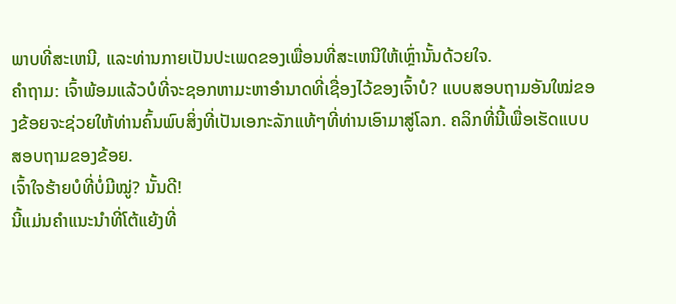ພາບທີ່ສະເຫນີ, ແລະທ່ານກາຍເປັນປະເພດຂອງເພື່ອນທີ່ສະເຫນີໃຫ້ເຫຼົ່ານັ້ນດ້ວຍໃຈ.
ຄຳຖາມ: ເຈົ້າພ້ອມແລ້ວບໍທີ່ຈະຊອກຫາມະຫາອຳນາດທີ່ເຊື່ອງໄວ້ຂອງເຈົ້າບໍ? ແບບສອບຖາມອັນໃໝ່ຂອງຂ້ອຍຈະຊ່ວຍໃຫ້ທ່ານຄົ້ນພົບສິ່ງທີ່ເປັນເອກະລັກແທ້ໆທີ່ທ່ານເອົາມາສູ່ໂລກ. ຄລິກທີ່ນີ້ເພື່ອເຮັດແບບສອບຖາມຂອງຂ້ອຍ.
ເຈົ້າໃຈຮ້າຍບໍທີ່ບໍ່ມີໝູ່? ນັ້ນດີ!
ນີ້ແມ່ນຄຳແນະນຳທີ່ໂຕ້ແຍ້ງທີ່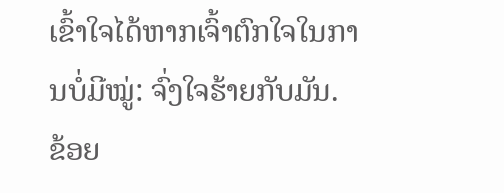ເຂົ້າໃຈໄດ້ຫາກເຈົ້າຕົກໃຈໃນການບໍ່ມີໝູ່: ຈົ່ງໃຈຮ້າຍກັບມັນ.
ຂ້ອຍ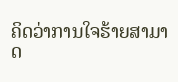ຄິດວ່າການໃຈຮ້າຍສາມາດ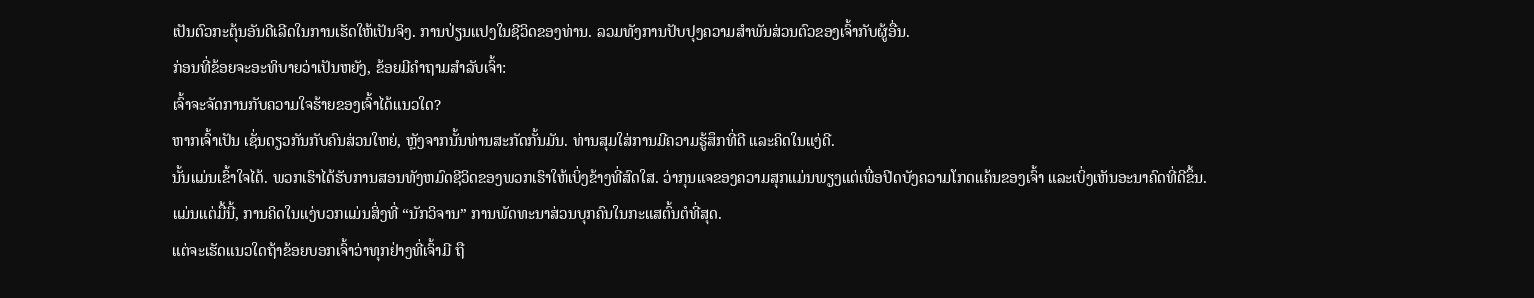ເປັນຕົວກະຕຸ້ນອັນດີເລີດໃນການເຮັດໃຫ້ເປັນຈິງ. ການປ່ຽນແປງໃນຊີວິດຂອງທ່ານ. ລວມທັງການປັບປຸງຄວາມສຳພັນສ່ວນຕົວຂອງເຈົ້າກັບຜູ້ອື່ນ.
ກ່ອນທີ່ຂ້ອຍຈະອະທິບາຍວ່າເປັນຫຍັງ, ຂ້ອຍມີຄຳຖາມສຳລັບເຈົ້າ:
ເຈົ້າຈະຈັດການກັບຄວາມໃຈຮ້າຍຂອງເຈົ້າໄດ້ແນວໃດ?
ຫາກເຈົ້າເປັນ ເຊັ່ນດຽວກັນກັບຄົນສ່ວນໃຫຍ່, ຫຼັງຈາກນັ້ນທ່ານສະກັດກັ້ນມັນ. ທ່ານສຸມໃສ່ການມີຄວາມຮູ້ສຶກທີ່ດີ ແລະຄິດໃນແງ່ດີ.
ນັ້ນແມ່ນເຂົ້າໃຈໄດ້. ພວກເຮົາໄດ້ຮັບການສອນທັງຫມົດຊີວິດຂອງພວກເຮົາໃຫ້ເບິ່ງຂ້າງທີ່ສົດໃສ. ວ່າກຸນແຈຂອງຄວາມສຸກແມ່ນພຽງແຕ່ເພື່ອປິດບັງຄວາມໂກດແຄ້ນຂອງເຈົ້າ ແລະເບິ່ງເຫັນອະນາຄົດທີ່ດີຂຶ້ນ.
ແມ່ນແຕ່ມື້ນີ້, ການຄິດໃນແງ່ບວກແມ່ນສິ່ງທີ່ “ນັກວິຈານ” ການພັດທະນາສ່ວນບຸກຄົນໃນກະແສຕົ້ນຕໍທີ່ສຸດ.
ແຕ່ຈະເຮັດແນວໃດຖ້າຂ້ອຍບອກເຈົ້າວ່າທຸກຢ່າງທີ່ເຈົ້າມີ ຖື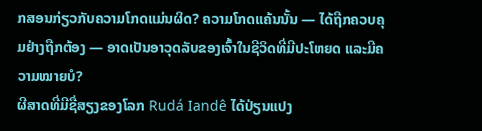ກສອນກ່ຽວກັບຄວາມໂກດແມ່ນຜິດ? ຄວາມໂກດແຄ້ນນັ້ນ — ໄດ້ຖືກຄວບຄຸມຢ່າງຖືກຕ້ອງ — ອາດເປັນອາວຸດລັບຂອງເຈົ້າໃນຊີວິດທີ່ມີປະໂຫຍດ ແລະມີຄວາມໝາຍບໍ?
ຜີສາດທີ່ມີຊື່ສຽງຂອງໂລກ Rudá Iandê ໄດ້ປ່ຽນແປງ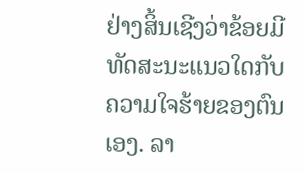ຢ່າງສິ້ນເຊີງວ່າຂ້ອຍມີທັດສະນະແນວໃດກັບຄວາມໃຈຮ້າຍຂອງຕົນເອງ. ລາ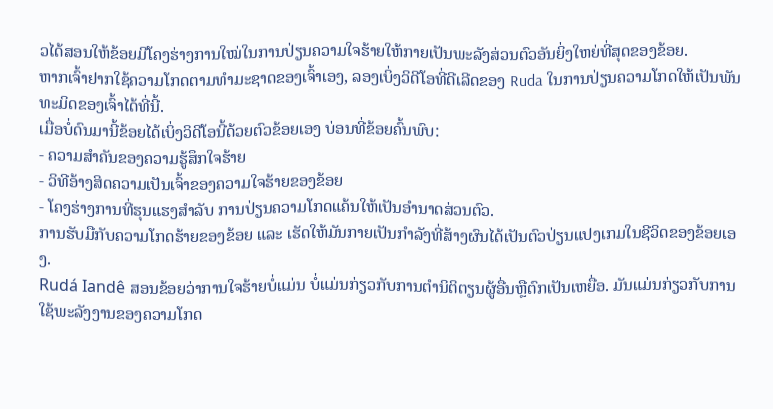ວໄດ້ສອນໃຫ້ຂ້ອຍມີໂຄງຮ່າງການໃໝ່ໃນການປ່ຽນຄວາມໃຈຮ້າຍໃຫ້ກາຍເປັນພະລັງສ່ວນຕົວອັນຍິ່ງໃຫຍ່ທີ່ສຸດຂອງຂ້ອຍ.
ຫາກເຈົ້າຢາກໃຊ້ຄວາມໂກດຕາມທຳມະຊາດຂອງເຈົ້າເອງ, ລອງເບິ່ງວິດີໂອທີ່ດີເລີດຂອງ Ruda ໃນການປ່ຽນຄວາມໂກດໃຫ້ເປັນພັນທະມິດຂອງເຈົ້າໄດ້ທີ່ນີ້.
ເມື່ອບໍ່ດົນມານີ້ຂ້ອຍໄດ້ເບິ່ງວິດີໂອນີ້ດ້ວຍຕົວຂ້ອຍເອງ ບ່ອນທີ່ຂ້ອຍຄົ້ນພົບ:
- ຄວາມສຳຄັນຂອງຄວາມຮູ້ສຶກໃຈຮ້າຍ
- ວິທີອ້າງສິດຄວາມເປັນເຈົ້າຂອງຄວາມໃຈຮ້າຍຂອງຂ້ອຍ
- ໂຄງຮ່າງການທີ່ຮຸນແຮງສຳລັບ ການປ່ຽນຄວາມໂກດແຄ້ນໃຫ້ເປັນອຳນາດສ່ວນຕົວ.
ການຮັບມືກັບຄວາມໂກດຮ້າຍຂອງຂ້ອຍ ແລະ ເຮັດໃຫ້ມັນກາຍເປັນກຳລັງທີ່ສ້າງຜົນໄດ້ເປັນຕົວປ່ຽນແປງເກມໃນຊີວິດຂອງຂ້ອຍເອງ.
Rudá Iandê ສອນຂ້ອຍວ່າການໃຈຮ້າຍບໍ່ແມ່ນ ບໍ່ແມ່ນກ່ຽວກັບການຕໍານິຕິຕຽນຜູ້ອື່ນຫຼືຕົກເປັນເຫຍື່ອ. ມັນແມ່ນກ່ຽວກັບການໃຊ້ພະລັງງານຂອງຄວາມໂກດ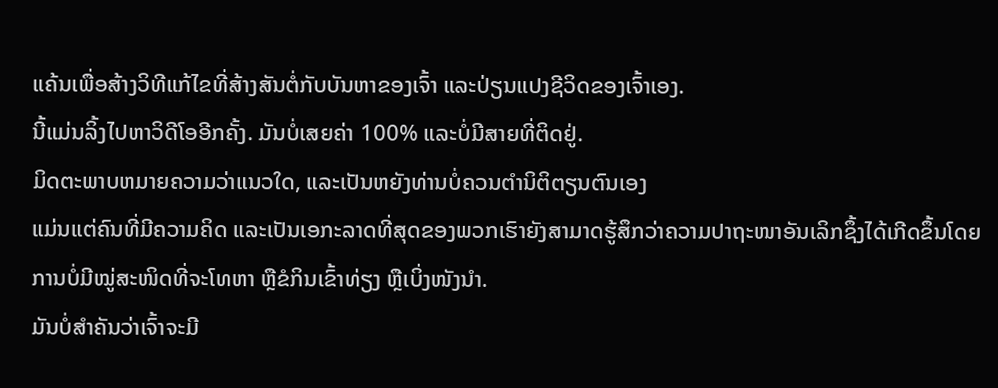ແຄ້ນເພື່ອສ້າງວິທີແກ້ໄຂທີ່ສ້າງສັນຕໍ່ກັບບັນຫາຂອງເຈົ້າ ແລະປ່ຽນແປງຊີວິດຂອງເຈົ້າເອງ.
ນີ້ແມ່ນລິ້ງໄປຫາວິດີໂອອີກຄັ້ງ. ມັນບໍ່ເສຍຄ່າ 100% ແລະບໍ່ມີສາຍທີ່ຕິດຢູ່.
ມິດຕະພາບຫມາຍຄວາມວ່າແນວໃດ, ແລະເປັນຫຍັງທ່ານບໍ່ຄວນຕໍານິຕິຕຽນຕົນເອງ
ແມ່ນແຕ່ຄົນທີ່ມີຄວາມຄິດ ແລະເປັນເອກະລາດທີ່ສຸດຂອງພວກເຮົາຍັງສາມາດຮູ້ສຶກວ່າຄວາມປາຖະໜາອັນເລິກຊຶ້ງໄດ້ເກີດຂຶ້ນໂດຍການບໍ່ມີໝູ່ສະໜິດທີ່ຈະໂທຫາ ຫຼືຂໍກິນເຂົ້າທ່ຽງ ຫຼືເບິ່ງໜັງນຳ.
ມັນບໍ່ສຳຄັນວ່າເຈົ້າຈະມີ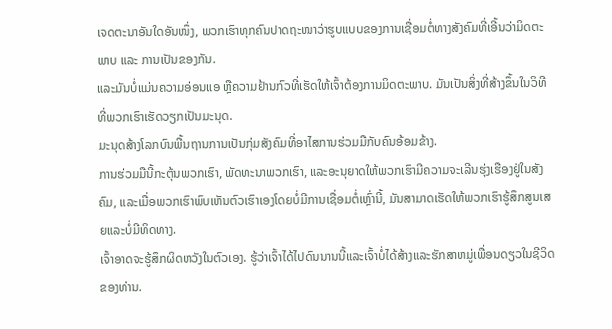ເຈດຕະນາອັນໃດອັນໜຶ່ງ, ພວກເຮົາທຸກຄົນປາດຖະໜາວ່າຮູບແບບຂອງການເຊື່ອມຕໍ່ທາງສັງຄົມທີ່ເອີ້ນວ່າມິດຕະພາບ ແລະ ການເປັນຂອງກັນ.
ແລະມັນບໍ່ແມ່ນຄວາມອ່ອນແອ ຫຼືຄວາມຢ້ານກົວທີ່ເຮັດໃຫ້ເຈົ້າຕ້ອງການມິດຕະພາບ. ມັນເປັນສິ່ງທີ່ສ້າງຂຶ້ນໃນວິທີທີ່ພວກເຮົາເຮັດວຽກເປັນມະນຸດ.
ມະນຸດສ້າງໂລກບົນພື້ນຖານການເປັນກຸ່ມສັງຄົມທີ່ອາໄສການຮ່ວມມືກັບຄົນອ້ອມຂ້າງ.
ການຮ່ວມມືນີ້ກະຕຸ້ນພວກເຮົາ, ພັດທະນາພວກເຮົາ, ແລະອະນຸຍາດໃຫ້ພວກເຮົາມີຄວາມຈະເລີນຮຸ່ງເຮືອງຢູ່ໃນສັງຄົມ, ແລະເມື່ອພວກເຮົາພົບເຫັນຕົວເຮົາເອງໂດຍບໍ່ມີການເຊື່ອມຕໍ່ເຫຼົ່ານີ້, ມັນສາມາດເຮັດໃຫ້ພວກເຮົາຮູ້ສຶກສູນເສຍແລະບໍ່ມີທິດທາງ.
ເຈົ້າອາດຈະຮູ້ສຶກຜິດຫວັງໃນຕົວເອງ. ຮູ້ວ່າເຈົ້າໄດ້ໄປດົນນານນີ້ແລະເຈົ້າບໍ່ໄດ້ສ້າງແລະຮັກສາຫມູ່ເພື່ອນດຽວໃນຊີວິດຂອງທ່ານ.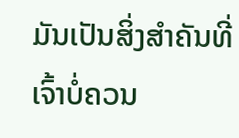ມັນເປັນສິ່ງສຳຄັນທີ່ເຈົ້າບໍ່ຄວນ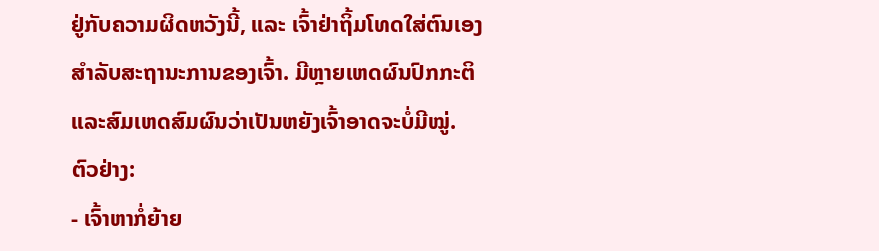ຢູ່ກັບຄວາມຜິດຫວັງນີ້, ແລະ ເຈົ້າຢ່າຖິ້ມໂທດໃສ່ຕົນເອງສຳລັບສະຖານະການຂອງເຈົ້າ. ມີຫຼາຍເຫດຜົນປົກກະຕິ ແລະສົມເຫດສົມຜົນວ່າເປັນຫຍັງເຈົ້າອາດຈະບໍ່ມີໝູ່.
ຕົວຢ່າງ:
- ເຈົ້າຫາກໍ່ຍ້າຍ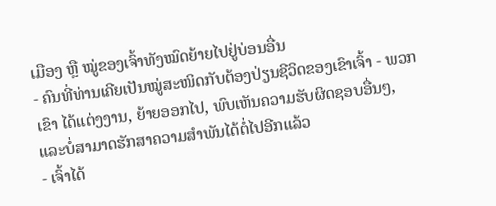ເມືອງ ຫຼື ໝູ່ຂອງເຈົ້າທັງໝົດຍ້າຍໄປຢູ່ບ່ອນອື່ນ
- ຄົນທີ່ທ່ານເຄີຍເປັນໝູ່ສະໜິດກັບຕ້ອງປ່ຽນຊີວິດຂອງເຂົາເຈົ້າ - ພວກເຂົາ ໄດ້ແຕ່ງງານ, ຍ້າຍອອກໄປ, ພົບເຫັນຄວາມຮັບຜິດຊອບອື່ນໆ, ແລະບໍ່ສາມາດຮັກສາຄວາມສໍາພັນໄດ້ຕໍ່ໄປອີກແລ້ວ
- ເຈົ້າໄດ້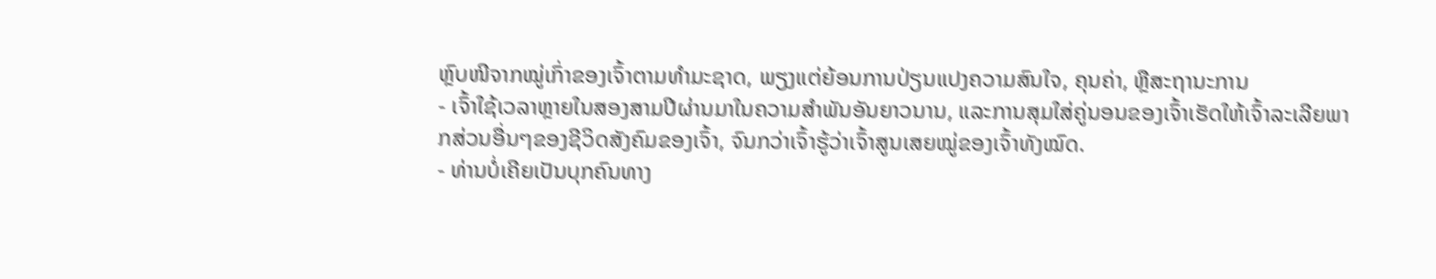ຫຼົບໜີຈາກໝູ່ເກົ່າຂອງເຈົ້າຕາມທໍາມະຊາດ, ພຽງແຕ່ຍ້ອນການປ່ຽນແປງຄວາມສົນໃຈ, ຄຸນຄ່າ, ຫຼືສະຖານະການ
- ເຈົ້າໃຊ້ເວລາຫຼາຍໃນສອງສາມປີຜ່ານມາໃນຄວາມສຳພັນອັນຍາວນານ, ແລະການສຸມໃສ່ຄູ່ນອນຂອງເຈົ້າເຮັດໃຫ້ເຈົ້າລະເລີຍພາກສ່ວນອື່ນໆຂອງຊີວິດສັງຄົມຂອງເຈົ້າ, ຈົນກວ່າເຈົ້າຮູ້ວ່າເຈົ້າສູນເສຍໝູ່ຂອງເຈົ້າທັງໝົດ.
- ທ່ານບໍ່ເຄີຍເປັນບຸກຄົນທາງ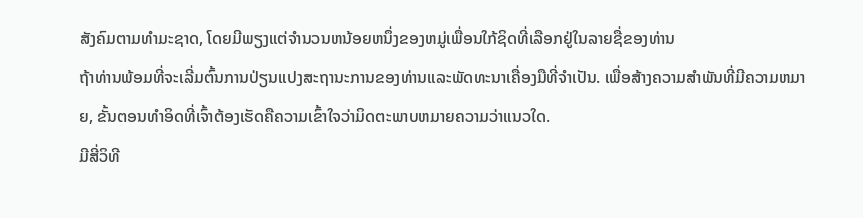ສັງຄົມຕາມທໍາມະຊາດ, ໂດຍມີພຽງແຕ່ຈໍານວນຫນ້ອຍຫນຶ່ງຂອງຫມູ່ເພື່ອນໃກ້ຊິດທີ່ເລືອກຢູ່ໃນລາຍຊື່ຂອງທ່ານ
ຖ້າທ່ານພ້ອມທີ່ຈະເລີ່ມຕົ້ນການປ່ຽນແປງສະຖານະການຂອງທ່ານແລະພັດທະນາເຄື່ອງມືທີ່ຈໍາເປັນ. ເພື່ອສ້າງຄວາມສໍາພັນທີ່ມີຄວາມຫມາຍ, ຂັ້ນຕອນທໍາອິດທີ່ເຈົ້າຕ້ອງເຮັດຄືຄວາມເຂົ້າໃຈວ່າມິດຕະພາບຫມາຍຄວາມວ່າແນວໃດ.
ມີສີ່ວິທີ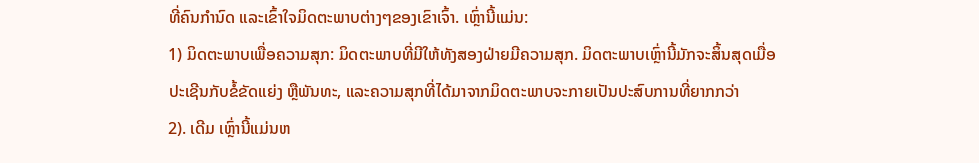ທີ່ຄົນກຳນົດ ແລະເຂົ້າໃຈມິດຕະພາບຕ່າງໆຂອງເຂົາເຈົ້າ. ເຫຼົ່ານີ້ແມ່ນ:
1) ມິດຕະພາບເພື່ອຄວາມສຸກ: ມິດຕະພາບທີ່ມີໃຫ້ທັງສອງຝ່າຍມີຄວາມສຸກ. ມິດຕະພາບເຫຼົ່ານີ້ມັກຈະສິ້ນສຸດເມື່ອປະເຊີນກັບຂໍ້ຂັດແຍ່ງ ຫຼືພັນທະ, ແລະຄວາມສຸກທີ່ໄດ້ມາຈາກມິດຕະພາບຈະກາຍເປັນປະສົບການທີ່ຍາກກວ່າ
2). ເດີມ ເຫຼົ່ານີ້ແມ່ນຫ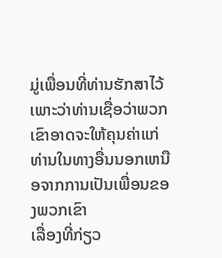ມູ່ເພື່ອນທີ່ທ່ານຮັກສາໄວ້ເພາະວ່າທ່ານເຊື່ອວ່າພວກເຂົາອາດຈະໃຫ້ຄຸນຄ່າແກ່ທ່ານໃນທາງອື່ນນອກເຫນືອຈາກການເປັນເພື່ອນຂອງພວກເຂົາ
ເລື່ອງທີ່ກ່ຽວ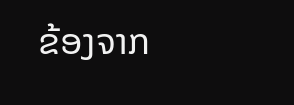ຂ້ອງຈາກ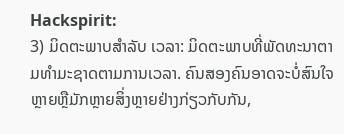Hackspirit:
3) ມິດຕະພາບສໍາລັບ ເວລາ: ມິດຕະພາບທີ່ພັດທະນາຕາມທຳມະຊາດຕາມການເວລາ. ຄົນສອງຄົນອາດຈະບໍ່ສົນໃຈຫຼາຍຫຼືມັກຫຼາຍສິ່ງຫຼາຍຢ່າງກ່ຽວກັບກັນ,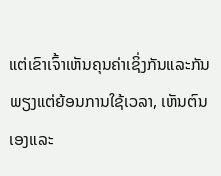ແຕ່ເຂົາເຈົ້າເຫັນຄຸນຄ່າເຊິ່ງກັນແລະກັນພຽງແຕ່ຍ້ອນການໃຊ້ເວລາ, ເຫັນຕົນເອງແລະ